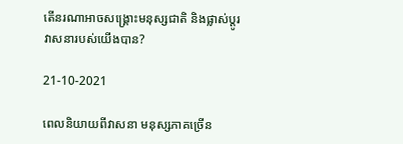តើនរណាអាចសង្គ្រោះមនុស្សជាតិ និងផ្លាស់ប្តូរវាសនារបស់យើងបាន?

21-10-2021

ពេលនិយាយពីវាសនា មនុស្សភាគច្រើន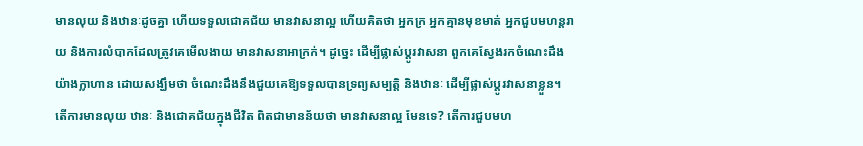មានលុយ និងឋានៈដូចគ្នា ហើយទទួលជោគជ័យ មានវាសនាល្អ ហើយគិតថា អ្នកក្រ អ្នកគ្មានមុខមាត់ អ្នកជួបមហន្តរាយ និងការលំបាកដែលត្រូវគេមើលងាយ មានវាសនាអាក្រក់។ ដូច្នេះ ដើម្បីផ្លាស់ប្តូរវាសនា ពួកគេស្វែងរកចំណេះដឹងយ៉ាងក្លាហាន ដោយសង្ឃឹមថា ចំណេះដឹងនឹងជួយគេឱ្យទទួលបានទ្រព្យសម្បត្តិ និងឋានៈ ដើម្បីផ្លាស់ប្តូរវាសនាខ្លួន។ តើការមានលុយ ឋានៈ និងជោគជ័យក្នុងជីវិត ពិតជាមានន័យថា មានវាសនាល្អ មែនទេ? តើការជួបមហ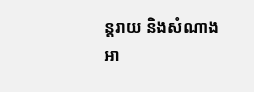ន្តរាយ និងសំណាងអា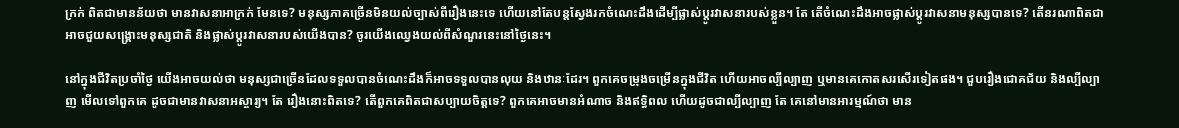ក្រក់ ពិតជាមានន័យថា មានវាសនាអាក្រក់ មែនទេ? មនុស្សភាគច្រើនមិនយល់ច្បាស់ពីរឿងនេះទេ ហើយនៅតែបន្តស្វែងរកចំណេះដឹងដើម្បីផ្លាស់ប្តូរវាសនារបស់ខ្លួន។ តែ តើចំណេះដឹងអាចផ្លាស់ប្តូរវាសនាមនុស្សបានទេ? តើនរណាពិតជាអាចជួយសង្រ្គោះមនុស្សជាតិ និងផ្លាស់ប្តូរវាសនារបស់យើងបាន? ចូរយើងឈ្វេងយល់ពីសំណួរនេះនៅថ្ងៃនេះ។

នៅក្នុងជីវិតប្រចាំថ្ងៃ យើងអាចយល់ថា មនុស្សជាច្រើនដែលទទួលបានចំណេះដឹងក៏អាចទទួលបានលុយ និងឋានៈដែរ។ ពួកគេចម្រុងចម្រើនក្នុងជីវិត ហើយអាចល្បីល្បាញ ឬមានគេកោតសរសើរទៀតផង។ ជួបរឿងជោគជ័យ និងល្បីល្បាញ មើលទៅពួកគេ ដូចជាមានវាសនាអស្ចារ្យ។ តែ រឿងនោះពិតទេ? តើពួកគេពិតជាសប្បាយចិត្តទេ? ពួកគេអាចមានអំណាច និងឥទ្ធិពល ហើយដូចជាល្បីល្បាញ តែ គេនៅមានអារម្មណ៍ថា មាន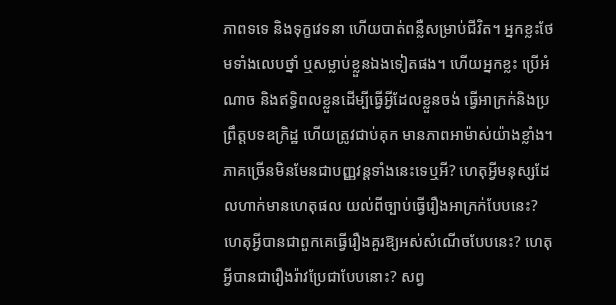ភាពទទេ និងទុក្ខវេទនា ហើយបាត់ពន្លឺសម្រាប់ជីវិត។ អ្នកខ្លះថែមទាំងលេបថ្នាំ ឬសម្លាប់ខ្លួនឯងទៀតផង។ ហើយអ្នកខ្លះ ប្រើអំណាច និងឥទ្ធិពលខ្លួនដើម្បីធ្វើអ្វីដែលខ្លួនចង់ ធ្វើអាក្រក់និងប្រព្រឹត្តបទឧក្រិដ្ឋ ហើយត្រូវជាប់គុក មានភាពអាម៉ាស់យ៉ាងខ្លាំង។ ភាគច្រើនមិនមែនជាបញ្ញវន្តទាំងនេះទេឬអី? ហេតុអ្វីមនុស្សដែលហាក់មានហេតុផល យល់ពីច្បាប់ធ្វើរឿងអាក្រក់បែបនេះ? ហេតុអ្វីបានជាពួកគេធ្វើរឿងគួរឱ្យអស់សំណើចបែបនេះ? ហេតុអ្វីបានជារឿងរ៉ាវប្រែជាបែបនោះ? សព្វ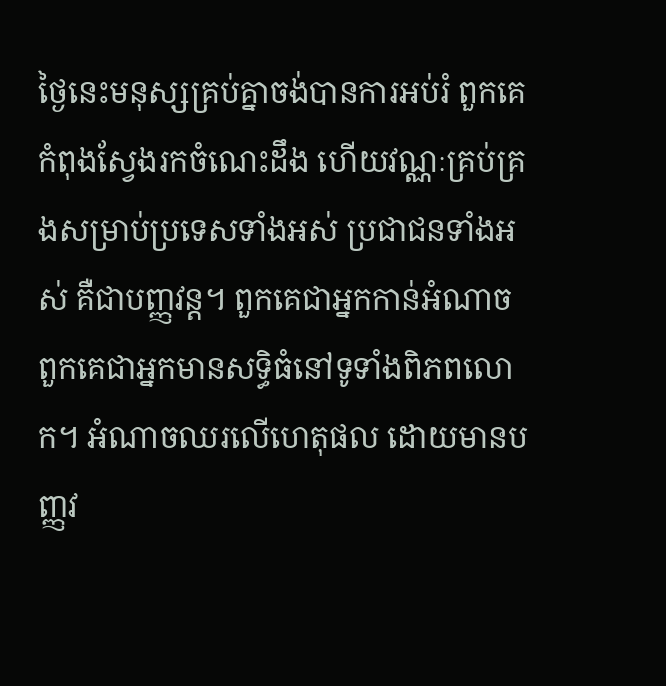ថ្ងៃនេះមនុស្សគ្រប់គ្នាចង់បានការអប់រំ ពួកគេកំពុងស្វែងរកចំណេះដឹង ហើយវណ្ណៈគ្រប់គ្រងសម្រាប់ប្រទេសទាំងអស់ ប្រជាជនទាំងអស់ គឺជាបញ្ញវន្ត។ ពួកគេជាអ្នកកាន់អំណាច ពួកគេជាអ្នកមានសទិ្ធធំនៅទូទាំងពិភពលោក។ អំណាចឈរលើហេតុផល ដោយមានបញ្ញវ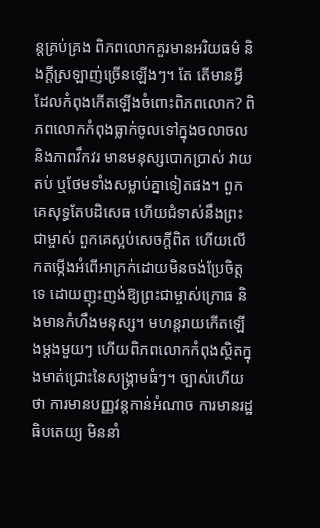ន្តគ្រប់គ្រង ពិភពលោកគួរមានអរិយធម៌ និងក្តីស្រឡាញ់ច្រើនឡើងៗ។ តែ តើមានអ្វីដែលកំពុងកើតឡើងចំពោះពិភពលោក? ពិភពលោកកំពុងធ្លាក់ចូលទៅក្នុងចលាចល និងភាពវឹកវរ មានមនុស្សបោកប្រាស់ វាយតប់ ឬថែមទាំងសម្លាប់គ្នាទៀតផង។ ពួកគេសុទ្ធតែបដិសេធ ហើយជំទាស់នឹងព្រះជាម្ចាស់ ពួកគេស្អប់សេចក្តីពិត ហើយលើកតម្កើងអំពើអាក្រក់ដោយមិនចង់ប្រែចិត្តទេ ដោយញុះញង់ឱ្យព្រះជាម្ចាស់ក្រោធ និងមានកំហឹងមនុស្ស។ មហន្តរាយកើតឡើងម្តងមួយៗ ហើយពិភពលោកកំពុងស្ថិតក្នុងមាត់ជ្រោះនៃសង្គ្រាមធំៗ។ ច្បាស់ហើយថា ការមានបញ្ញវន្តកាន់អំណាច ការមានរដ្ឋធិបតេយ្យ មិននាំ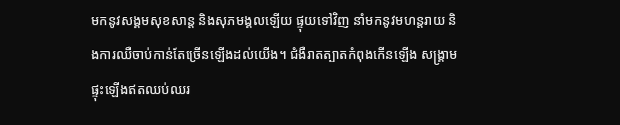មកនូវសង្គមសុខសាន្ត និងសុភមង្គលឡើយ ផ្ទុយទៅវិញ នាំមកនូវមហន្តរាយ និងការឈឺចាប់កាន់តែច្រើនឡើងដល់យើង។ ជំងឺរាតត្បាតកំពុងកើនឡើង សង្គ្រាមផ្ទុះឡើងឥតឈប់ឈរ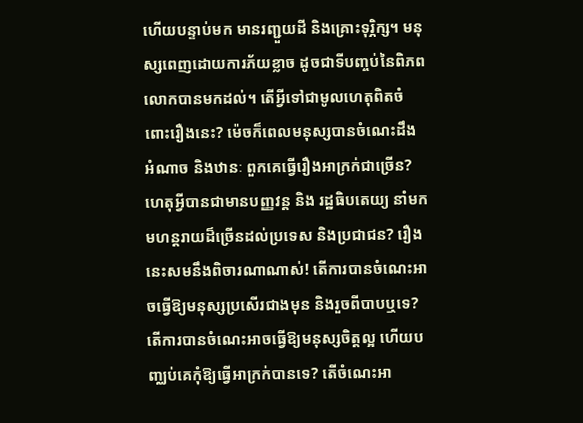ហើយបន្ទាប់មក មានរញ្ជួយដី និងគ្រោះទុរ្ភិក្ស។ មនុស្សពេញដោយការភ័យខ្លាច ដូចជាទីបញ្ចប់នៃពិភពលោកបានមកដល់។ តើអ្វីទៅជាមូលហេតុពិតចំពោះរឿងនេះ? ម៉េចក៏ពេលមនុស្សបានចំណេះដឹង អំណាច និងឋានៈ ពួកគេធ្វើរឿងអាក្រក់ជាច្រើន? ហេតុអ្វីបានជាមានបញ្ញវន្ត និង រដ្ឋធិបតេយ្យ នាំមកមហន្តរាយដ៏ច្រើនដល់ប្រទេស និងប្រជាជន? រឿងនេះសមនឹងពិចារណាណាស់! តើការបានចំណេះអាចធ្វើឱ្យមនុស្សប្រសើរជាងមុន និងរួចពីបាបឬទេ? តើការបានចំណេះអាចធ្វើឱ្យមនុស្សចិត្តល្អ ហើយបញ្ឈប់គេកុំឱ្យធ្វើអាក្រក់បានទេ? តើចំណេះអា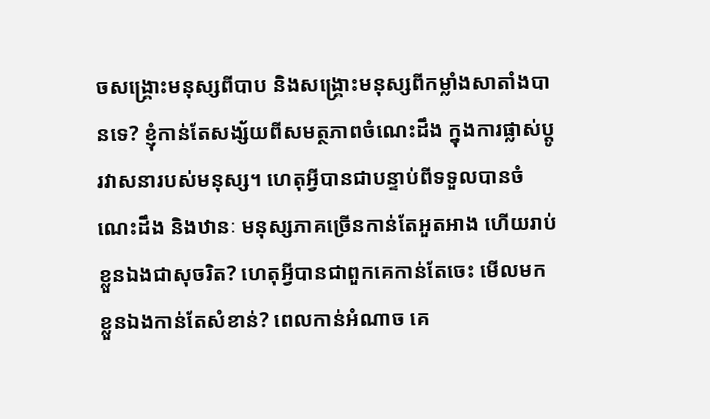ចសង្គ្រោះមនុស្សពីបាប និងសង្រ្គោះមនុស្សពីកម្លាំងសាតាំងបានទេ? ខ្ញុំកាន់តែសង្ស័យពីសមត្ថភាពចំណេះដឹង ក្នុងការផ្លាស់ប្តូរវាសនារបស់មនុស្ស។ ហេតុអ្វីបានជាបន្ទាប់ពីទទួលបានចំណេះដឹង និងឋានៈ មនុស្សភាគច្រើនកាន់តែអួតអាង ហើយរាប់ខ្លួនឯងជាសុចរិត? ហេតុអ្វីបានជាពួកគេកាន់តែចេះ មើលមកខ្លួនឯងកាន់តែសំខាន់? ពេលកាន់អំណាច គេ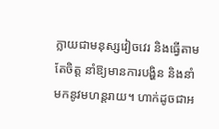ក្លាយជាមនុស្សវៀចវេរ និងធ្វើតាមតែចិត្ត នាំឱ្យមានការបង្ហិន និងនាំមកនូវមហន្តរាយ។ ហាក់ដូចជាអ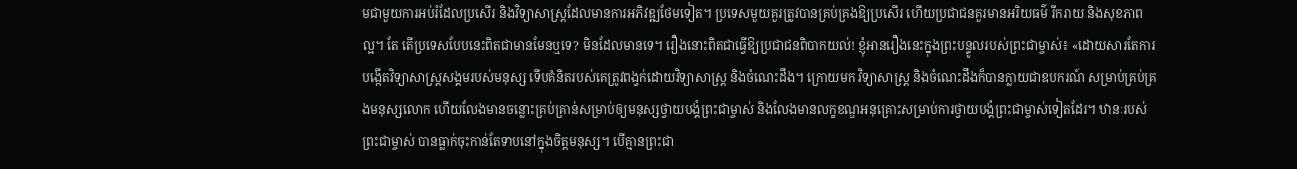មជាមួយការអប់រំដែលប្រសើរ និងវិទ្យាសាស្ត្រដែលមានការអភិវឌ្ឍថែមទៀត។ ប្រទេសមួយគួរត្រូវបានគ្រប់គ្រងឱ្យប្រសើរ ហើយប្រជាជនគួរមានអរិយធម៌ រីករាយ និងសុខភាពល្អ។ តែ តើប្រទេសបែបនេះពិតជាមានមែនឬទេ? មិនដែលមានទេ។ រឿងនោះពិតជាធ្វើឱ្យប្រជាជនពិបាកយល់! ខ្ញុំអានរឿងនេះក្នុងព្រះបន្ទូលរបស់ព្រះជាម្ចាស់៖ «ដោយសារតែការបង្កើតវិទ្យាសាស្រ្តសង្គមរបស់មនុស្ស ទើបគំនិតរបស់គេត្រូវពង្វក់ដោយវិទ្យាសាស្ត្រ និងចំណេះដឹង។ ក្រោយមក វិទ្យាសាស្រ្ត និងចំណេះដឹងក៏បានក្លាយជាឧបករណ៍ សម្រាប់គ្រប់គ្រងមនុស្សលោក ហើយលែងមានចន្លោះគ្រប់គ្រាន់សម្រាប់ឲ្យមនុស្សថ្វាយបង្គំព្រះជាម្ចាស់ និងលែងមានលក្ខខណ្ឌអនុគ្រោះសម្រាប់ការថ្វាយបង្គំព្រះជាម្ចាស់ទៀតដែរ។ ឋានៈរបស់ព្រះជាម្ចាស់ បានធ្លាក់ចុះកាន់តែទាបនៅក្នុងចិត្តមនុស្ស។ បើគ្មានព្រះជា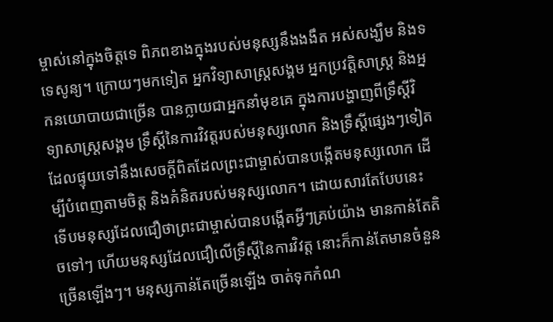ម្ចាស់នៅក្នុងចិត្តទេ ពិភពខាងក្នុងរបស់មនុស្សនឹងងងឹត អស់សង្ឃឹម និងទទេសូន្យ។ ក្រោយៗមកទៀត អ្នកវិទ្យាសាស្រ្តសង្គម អ្នកប្រវត្តិសាស្រ្ត និងអ្នកនយោបាយជាច្រើន បានក្លាយជាអ្នកនាំមុខគេ ក្នុងការបង្ហាញពីទ្រឹស្ដីវិទ្យាសាស្រ្តសង្គម ទ្រឹស្ដីនៃការវិវត្តរបស់មនុស្សលោក និងទ្រឹស្ដីផ្សេងៗទៀត ដែលផ្ទុយទៅនឹងសេចក្តីពិតដែលព្រះជាម្ចាស់បានបង្កើតមនុស្សលោក ដើម្បីបំពេញតាមចិត្ត និងគំនិតរបស់មនុស្សលោក។ ដោយសារតែបែបនេះ ទើបមនុស្សដែលជឿថាព្រះជាម្ចាស់បានបង្កើតអ្វីៗគ្រប់យ៉ាង មានកាន់តែតិចទៅៗ ហើយមនុស្សដែលជឿលើទ្រឹស្ដីនៃការវិវត្ត នោះក៏កាន់តែមានចំនួនច្រើនឡើងៗ។ មនុស្សកាន់តែច្រើនឡើង ចាត់ទុកកំណ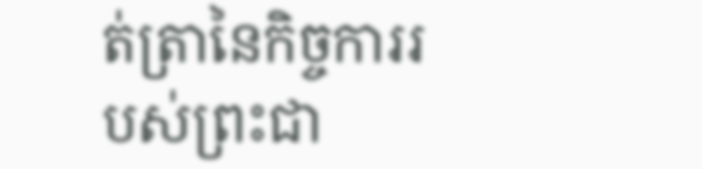ត់ត្រានៃកិច្ចការរបស់ព្រះជា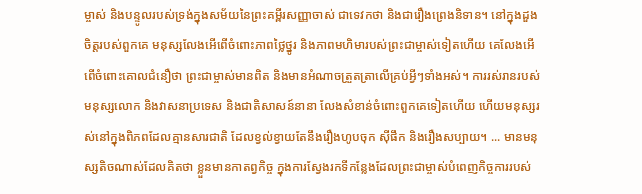ម្ចាស់ និងបន្ទូលរបស់ទ្រង់ក្នុងសម័យនៃព្រះគម្ពីរសញ្ញាចាស់ ជាទេវកថា និងជារឿងព្រេងនិទាន។ នៅក្នុងដួងចិត្តរបស់ពួកគេ មនុស្សលែងអើពើចំពោះភាពថ្លៃថ្នូរ និងភាពមហិមារបស់ព្រះជាម្ចាស់ទៀតហើយ គេលែងអើពើចំពោះគោលជំនឿថា ព្រះជាម្ចាស់មានពិត និងមានអំណាចត្រួតត្រាលើគ្រប់អ្វីៗទាំងអស់។ ការរស់រានរបស់មនុស្សលោក និងវាសនាប្រទេស និងជាតិសាសន៍នានា លែងសំខាន់ចំពោះពួកគេទៀតហើយ ហើយមនុស្សរស់នៅក្នុងពិភពដែលគ្មានសារជាតិ ដែលខ្វល់ខ្វាយតែនឹងរឿងហូបចុក ស៊ីផឹក និងរឿងសប្បាយ។ ... មានមនុស្សតិចណាស់ដែលគិតថា ខ្លួនមានកាតព្វកិច្ច ក្នុងការស្វែងរកទីកន្លែងដែលព្រះជាម្ចាស់បំពេញកិច្ចការរបស់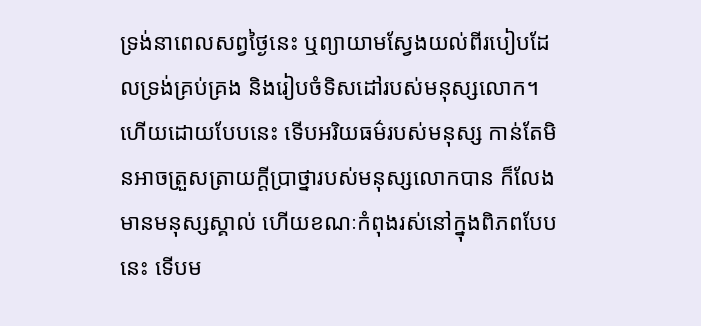ទ្រង់នាពេលសព្វថ្ងៃនេះ ឬព្យាយាមស្វែងយល់ពីរបៀបដែលទ្រង់គ្រប់គ្រង និងរៀបចំទិសដៅរបស់មនុស្សលោក។ ហើយដោយបែបនេះ ទើបអរិយធម៌របស់មនុស្ស កាន់តែមិនអាចត្រួសត្រាយក្ដីប្រាថ្នារបស់មនុស្សលោកបាន ក៏លែងមានមនុស្សស្គាល់ ហើយខណៈកំពុងរស់នៅក្នុងពិភពបែបនេះ ទើបម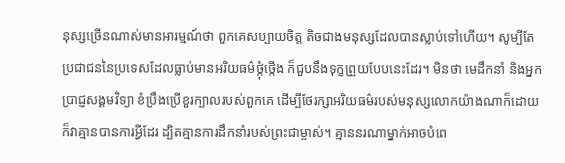នុស្សច្រើនណាស់មានអារម្មណ៍ថា ពួកគេសប្បាយចិត្ត តិចជាងមនុស្សដែលបានស្លាប់ទៅហើយ។ សូម្បីតែប្រជាជននៃប្រទេសដែលធ្លាប់មានអរិយធម៌ថ្កុំថ្កើង ក៏ជួបនឹងទុក្ខព្រួយបែបនេះដែរ។ មិនថា មេដឹកនាំ និងអ្នកប្រាជ្ញសង្គមវិទ្យា ខំប្រឹងប្រើខួរក្បាលរបស់ពួកគេ ដើម្បីថែរក្សាអរិយធម៌របស់មនុស្សលោកយ៉ាងណាក៏ដោយ ក៏វាគ្មានបានការអ្វីដែរ ដ្បិតគ្មានការដឹកនាំរបស់ព្រះជាម្ចាស់។ គ្មាននរណាម្នាក់អាចបំពេ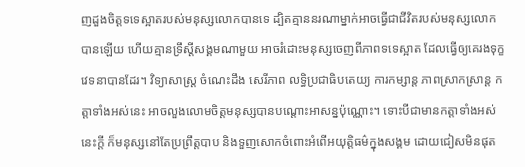ញដួងចិត្តទទេស្អាតរបស់មនុស្សលោកបានទេ ដ្បិតគ្មាននរណាម្នាក់អាចធ្វើជាជីវិតរបស់មនុស្សលោកបានឡើយ ហើយគ្មានទ្រឹស្ដីសង្គមណាមួយ អាចរំដោះមនុស្សចេញពីភាពទទេស្អាត ដែលធ្វើឲ្យគេរងទុក្ខវេទនាបានដែរ។ វិទ្យាសាស្រ្ត ចំណេះដឹង សេរីភាព លទ្ធិប្រជាធិបតេយ្យ ការកម្សាន្ត ភាពស្រាកស្រាន្ត កត្តាទាំងអស់នេះ អាចលួងលោមចិត្តមនុស្សបានបណ្ដោះអាសន្នប៉ុណ្ណោះ។ ទោះបីជាមានកត្តាទាំងអស់នេះក្ដី ក៏មនុស្សនៅតែប្រព្រឹត្តបាប និងទួញសោកចំពោះអំពើអយុត្តិធម៌ក្នុងសង្គម ដោយជៀសមិនផុត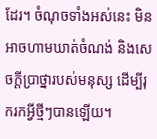ដែរ។ ចំណុចទាំងអស់នេះ មិនអាចហាមឃាត់ចំណង់ និងសេចក្តីប្រាថ្នារបស់មនុស្ស ដើម្បីរុករកអ្វីថ្មីៗបានឡើយ។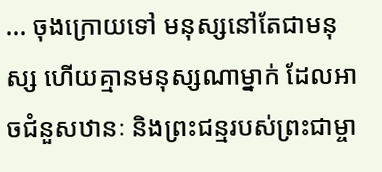... ចុងក្រោយទៅ មនុស្សនៅតែជាមនុស្ស ហើយគ្មានមនុស្សណាម្នាក់ ដែលអាចជំនួសឋានៈ និងព្រះជន្មរបស់ព្រះជាម្ចា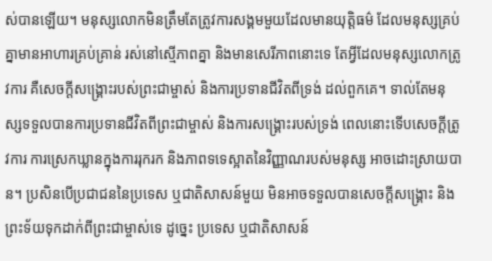ស់បានឡើយ។ មនុស្សលោកមិនត្រឹមតែត្រូវការសង្គមមួយដែលមានយុត្តិធម៌ ដែលមនុស្សគ្រប់គ្នាមានអាហារគ្រប់គ្រាន់ រស់នៅស្មើភាពគ្នា និងមានសេរីភាពនោះទេ តែអ្វីដែលមនុស្សលោកត្រូវការ គឺសេចក្តីសង្គ្រោះរបស់ព្រះជាម្ចាស់ និងការប្រទានជីវិតពីទ្រង់ ដល់ពួកគេ។ ទាល់តែមនុស្សទទួលបានការប្រទានជីវិតពីព្រះជាម្ចាស់ និងការសង្រ្គោះរបស់ទ្រង់ ពេលនោះទើបសេចក្តីត្រូវការ ការស្រេកឃ្លានក្នុងការរុករក និងភាពទទេស្អាតនៃវិញ្ញាណរបស់មនុស្ស អាចដោះស្រាយបាន។ ប្រសិនបើប្រជាជននៃប្រទេស ឬជាតិសាសន៍មួយ មិនអាចទទួលបានសេចក្តីសង្គ្រោះ និងព្រះទ័យទុកដាក់ពីព្រះជាម្ចាស់ទេ ដូច្នេះ ប្រទេស ឬជាតិសាសន៍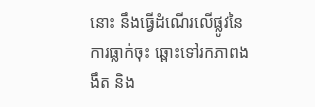នោះ នឹងធ្វើដំណើរលើផ្លូវនៃការធ្លាក់ចុះ ឆ្ពោះទៅរកភាពងងឹត និង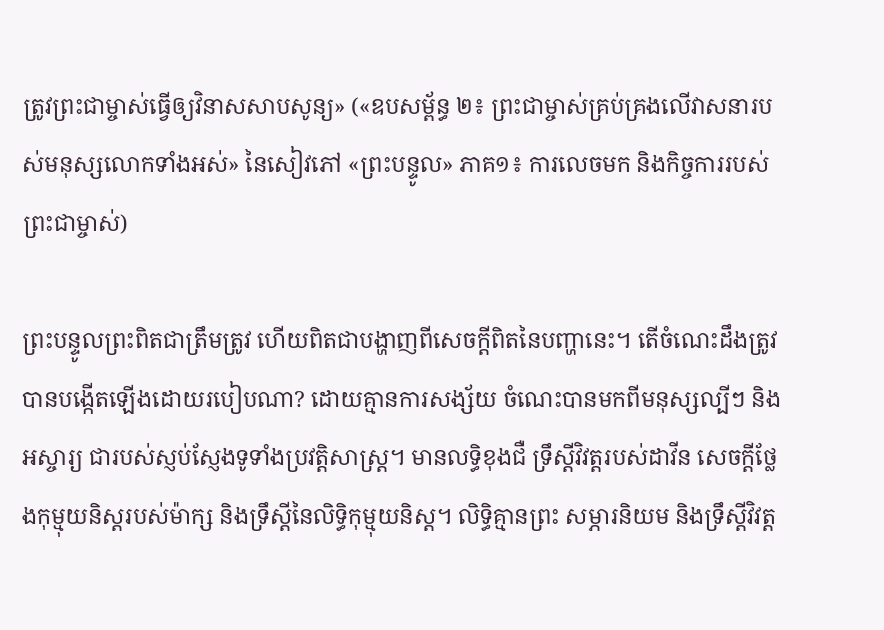ត្រូវព្រះជាម្ចាស់ធ្វើឲ្យវិនាសសាបសូន្យ» («ឧបសម្ព័ន្ធ ២៖ ព្រះជាម្ចាស់គ្រប់គ្រងលើវាសនារបស់មនុស្សលោកទាំងអស់» នៃសៀវភៅ «ព្រះបន្ទូល» ភាគ១៖ ការលេចមក និងកិច្ចការរបស់ព្រះជាម្ចាស់)

ព្រះបន្ទូលព្រះពិតជាត្រឹមត្រូវ ហើយពិតជាបង្ហាញពីសេចក្តីពិតនៃបញ្ហានេះ។ តើចំណេះដឹងត្រូវបានបង្កើតឡើងដោយរបៀបណា? ដោយគ្មានការសង្ស័យ ចំណេះបានមកពីមនុស្សល្បីៗ និងអស្ចារ្យ ជារបស់ស្ញប់ស្ញែងទូទាំងប្រវត្តិសាស្ត្រ។ មានលទ្ធិខុងជឺ ទ្រឹស្ដីវិវត្តរបស់ដាវីន សេចក្តីថ្លែងកុម្មុយនិស្តរបស់ម៉ាក្ស និងទ្រឹស្តីនៃលិទ្ធិកុម្មុយនិស្ត។ លិទ្ធិគ្មានព្រះ សម្ភារនិយម និងទ្រឹស្តីវិវត្ត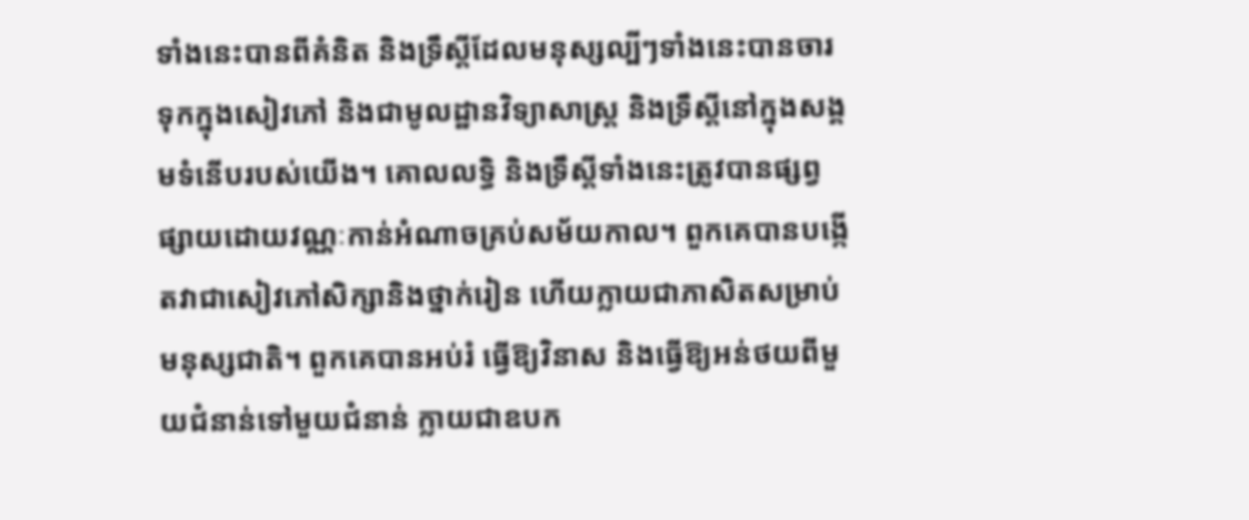ទាំងនេះបានពីគំនិត និងទ្រឹស្តីដែលមនុស្សល្បីៗទាំងនេះបានចារទុកក្នុងសៀវភៅ និងជាមូលដ្ឋានវិទ្យាសាស្ត្រ និងទ្រឹស្តីនៅក្នុងសង្គមទំនើបរបស់យើង។ គោលលទ្ធិ និងទ្រឹស្តីទាំងនេះត្រូវបានផ្សព្វផ្សាយដោយវណ្ណៈកាន់អំណាចគ្រប់សម័យកាល។ ពួកគេបានបង្កើតវាជាសៀវភៅសិក្សានិងថ្នាក់រៀន ហើយក្លាយជាភាសិតសម្រាប់ មនុស្សជាតិ។ ពួកគេបានអប់រំ ធ្វើឱ្យវិនាស និងធ្វើឱ្យអន់ថយពីមួយជំនាន់ទៅមួយជំនាន់ ក្លាយជាឧបក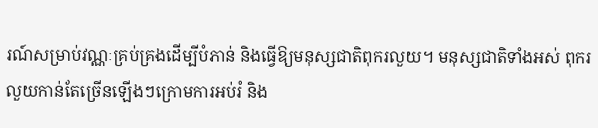រណ៍សម្រាប់វណ្ណៈគ្រប់គ្រងដើម្បីបំភាន់ និងធ្វើឱ្យមនុស្សជាតិពុករលួយ។ មនុស្សជាតិទាំងអស់ ពុករលួយកាន់តែច្រើនឡើងៗក្រោមការអប់រំ និង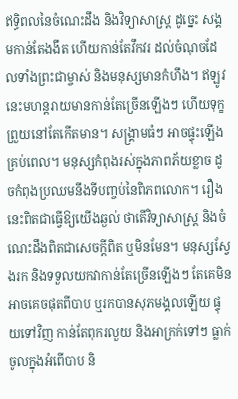ឥទ្ធិពលនៃចំណេះដឹង និងវិទ្យាសាស្ត្រ ដូច្នេះ សង្គមកាន់តែងងឹត ហើយកាន់តែវឹកវរ ដល់ចំណុចដែលទាំងព្រះជាម្ចាស់ និងមនុស្សមានកំហឹង។ ឥឡូវនេះមហន្តរាយមានកាន់តែច្រើនឡើងៗ ហើយទុក្ខព្រួយនៅតែកើតមាន។ សង្គ្រាមធំៗ អាចផ្ទុះឡើងគ្រប់ពេល។ មនុស្សកំពុងរស់ក្នុងភាពភ័យខ្លាច ដូចកំពុងប្រឈមនឹងទីបញ្ចប់នៃពិភពលោក។ រឿងនេះពិតជាធ្វើឱ្យយើងឆ្ងល់ ថាតើវិទ្យាសាស្ត្រ និងចំណេះដឹងពិតជាសេចក្តីពិត ឬមិនមែន។ មនុស្សស្វែងរក និងទទួលយកវាកាន់តែច្រើនឡើងៗ តែគេមិនអាចគេចផុតពីបាប ឬរកបានសុភមង្គលឡើយ ផ្ទុយទៅវិញ កាន់តែពុករលួយ និងអាក្រក់ទៅៗ ធ្លាក់ចូលក្នុងអំពើបាប និ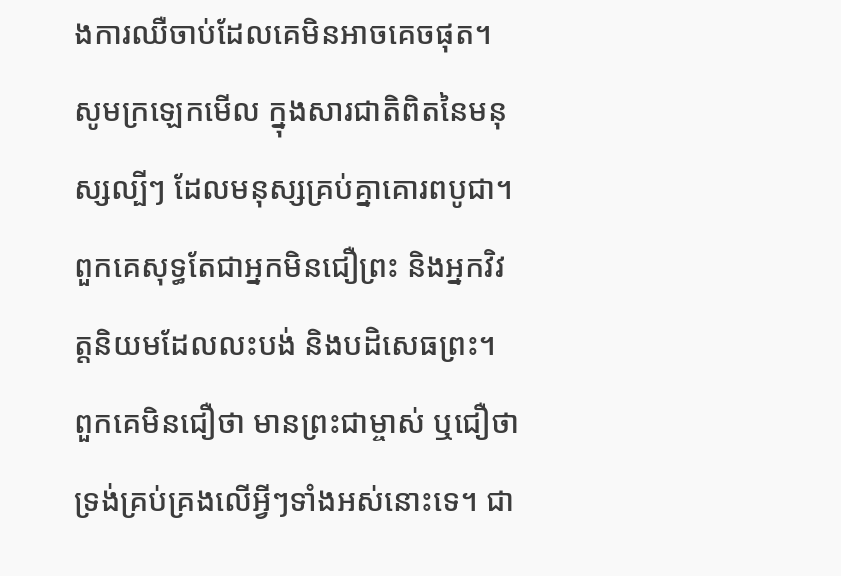ងការឈឺចាប់ដែលគេមិនអាចគេចផុត។ សូមក្រឡេកមើល ក្នុងសារជាតិពិតនៃមនុស្សល្បីៗ ដែលមនុស្សគ្រប់គ្នាគោរពបូជា។ ពួកគេសុទ្ធតែជាអ្នកមិនជឿព្រះ និងអ្នកវិវត្តនិយមដែលលះបង់ និងបដិសេធព្រះ។ ពួកគេមិនជឿថា មានព្រះជាម្ចាស់ ឬជឿថាទ្រង់គ្រប់គ្រងលើអ្វីៗទាំងអស់នោះទេ។ ជា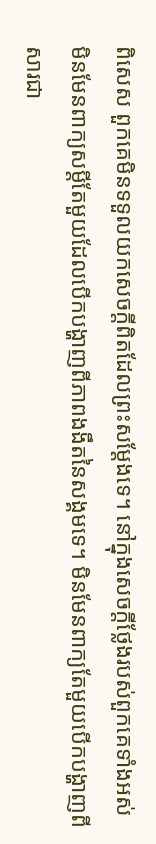ពិសេស ពួកគេមិនទទួលយកសេចក្តីពិតដែលព្រះសម្តែងទេ។ នៅក្នុងសេចក្តីថ្លែងរបស់ពួកគេទាំងអស់ មិនមែនពាក្យសម្តីតែមួយដែលបើកបង្ហាញពីភាពងងឹតនៃសង្គមទេ។ មិនមែនពាក្យតែមួយបើកបង្ហាញពីសារជា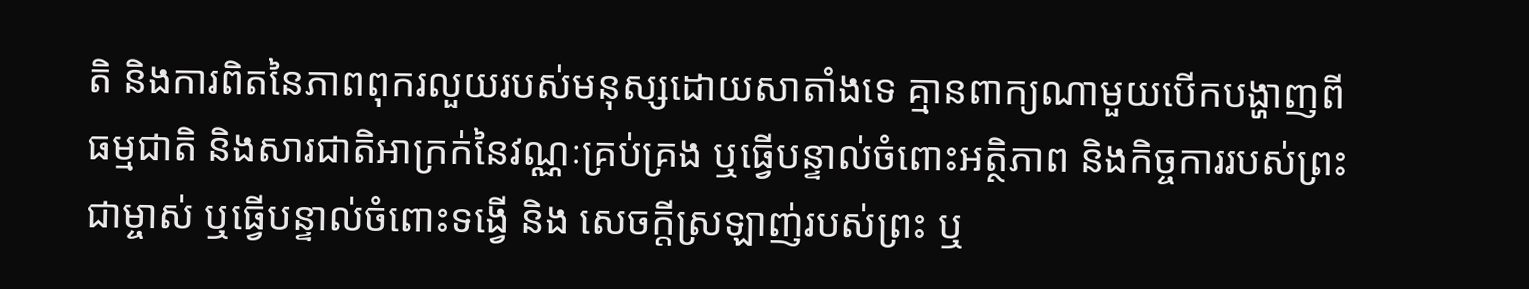តិ និងការពិតនៃភាពពុករលួយរបស់មនុស្សដោយសាតាំងទេ គ្មានពាក្យណាមួយបើកបង្ហាញពីធម្មជាតិ និងសារជាតិអាក្រក់នៃវណ្ណៈគ្រប់គ្រង ឬធ្វើបន្ទាល់ចំពោះអត្ថិភាព និងកិច្ចការរបស់ព្រះជាម្ចាស់ ឬធ្វើបន្ទាល់ចំពោះទង្វើ និង សេចក្តីស្រឡាញ់របស់ព្រះ ឬ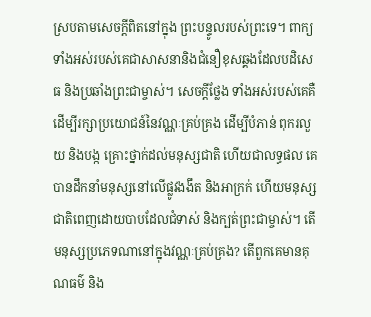ស្របតាមសេចក្តីពិតនៅក្នុង ព្រះបន្ទូលរបស់ព្រះទេ។ ពាក្យទាំងអស់របស់គេជាសាសនានិងជំនឿខុសឆ្គងដែលបដិសេធ និងប្រឆាំងព្រះជាម្ចាស់។ សេចក្តីថ្លែង ទាំងអស់របស់គេគឺដើម្បីរក្សាប្រយោជន៍នៃវណ្ណៈគ្រប់គ្រង ដើម្បីបំភាន់ ពុករលួយ និងបង្ក គ្រោះថ្នាក់ដល់មនុស្សជាតិ ហើយជាលទ្ធផល គេបានដឹកនាំមនុស្សនៅលើផ្លូវងងឹត និងអាក្រក់ ហើយមនុស្សជាតិពេញដោយបាបដែលជំទាស់ និងក្បត់ព្រះជាម្ចាស់។ តើមនុស្សប្រភេទណានៅក្នុងវណ្ណៈគ្រប់គ្រង? តើពួកគេមានគុណធម៌ និង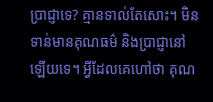ប្រាជ្ញាទេ? គ្មានទាល់តែសោះ។ មិនទាន់មានគុណធម៌ និងប្រាជ្ញានៅឡើយទេ។ អ្វីដែលគេហៅថា គុណ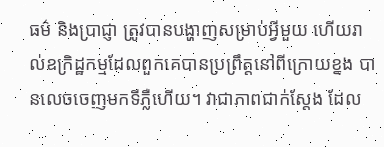ធម៌ និងប្រាជ្ញា ត្រូវបានបង្ហាញសម្រាប់អ្វីមួយ ហើយរាល់ឧក្រិដ្ឋកម្មដែលពួកគេបានប្រព្រឹត្តនៅពីក្រោយខ្នង បានលេចចេញមកទីភ្លឺហើយ។ វាជាភាពជាក់ស្តែង ដែល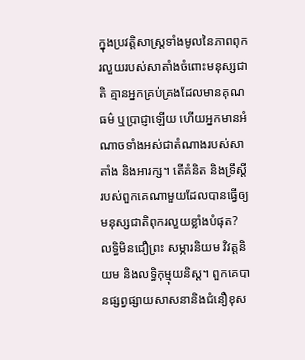ក្នុងប្រវត្តិសាស្រ្តទាំងមូលនៃភាពពុករលួយរបស់សាតាំងចំពោះមនុស្សជាតិ គ្មានអ្នកគ្រប់គ្រងដែលមានគុណធម៌ ឬប្រាជ្ញាឡើយ ហើយអ្នកមានអំណាចទាំងអស់ជាតំណាងរបស់សាតាំង និងអារក្ស។ តើគំនិត និងទ្រឹស្តីរបស់ពួកគេណាមួយដែលបានធ្វើឲ្យមនុស្សជាតិពុករលួយខ្លាំងបំផុត? លទ្ធិមិនជឿព្រះ សម្ភារនិយម វិវត្តនិយម និងលទ្ធិកុម្មុយនិស្ត។ ពួកគេបានផ្សព្វផ្សាយសាសនានិងជំនឿខុស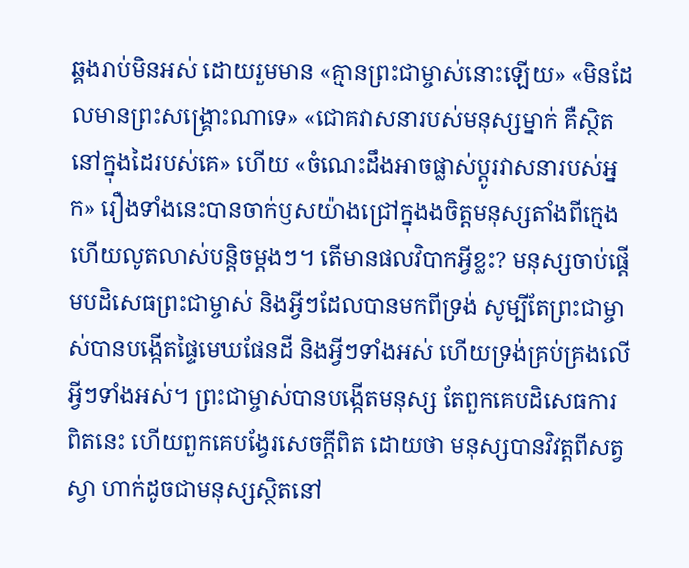ឆ្គងរាប់មិនអស់ ដោយរួមមាន «គ្មានព្រះជាម្ចាស់នោះឡើយ» «មិនដែលមានព្រះសង្រ្គោះណាទេ» «ជោគវាសនារបស់មនុស្សម្នាក់ គឺស្ថិតនៅក្នុងដៃរបស់គេ» ហើយ «ចំណេះដឹងអាចផ្លាស់ប្ដូរវាសនារបស់អ្នក» រឿងទាំងនេះបានចាក់ឫសយ៉ាងជ្រៅក្នុងងចិត្តមនុស្សតាំងពីក្មេង ហើយលូតលាស់បន្តិចម្តងៗ។ តើមានផលវិបាកអ្វីខ្លះ? មនុស្សចាប់ផ្តើមបដិសេធព្រះជាម្ចាស់ និងអ្វីៗដែលបានមកពីទ្រង់ សូម្បីតែព្រះជាម្ចាស់បានបង្កើតផ្ទៃមេឃផែនដី និងអ្វីៗទាំងអស់ ហើយទ្រង់គ្រប់គ្រងលើអ្វីៗទាំងអស់។ ព្រះជាម្ចាស់បានបង្កើតមនុស្ស តែពួកគេបដិសេធការពិតនេះ ហើយពួកគេបង្វែរសេចក្តីពិត ដោយថា មនុស្សបានវិវត្តពីសត្វស្វា ហាក់ដូចជាមនុស្សស្ថិតនៅ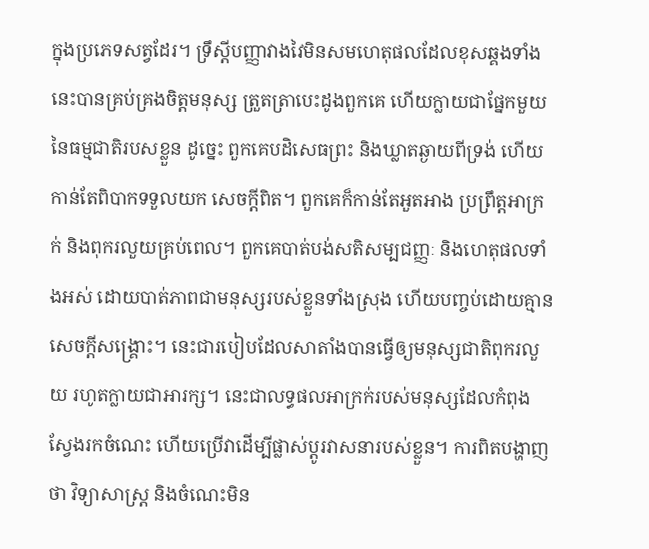ក្នុងប្រភេទសត្វដែរ។ ទ្រឹស្តីបញ្ញាវាងវៃមិនសមហេតុផលដែលខុសឆ្គងទាំងនេះបានគ្រប់គ្រងចិត្តមនុស្ស ត្រួតត្រាបេះដូងពួកគេ ហើយក្លាយជាផ្នែកមួយនៃធម្មជាតិរបសខ្លួន ដូច្នេះ ពួកគេបដិសេធព្រះ និងឃ្លាតឆ្ងាយពីទ្រង់ ហើយកាន់តែពិបាកទទួលយក សេចក្តីពិត។ ពួកគេក៏កាន់តែអួតអាង ប្រព្រឹត្តអាក្រក់ និងពុករលួយគ្រប់ពេល។ ពួកគេបាត់បង់សតិសម្បជញ្ញៈ និងហេតុផលទាំងអស់ ដោយបាត់ភាពជាមនុស្សរបស់ខ្លួនទាំងស្រុង ហើយបញ្ចប់ដោយគ្មានសេចក្តីសង្គ្រោះ។ នេះជារបៀបដែលសាតាំងបានធ្វើឲ្យមនុស្សជាតិពុករលួយ រហូតក្លាយជាអារក្ស។ នេះជាលទ្ធផលអាក្រក់របស់មនុស្សដែលកំពុងស្វែងរកចំណេះ ហើយប្រើវាដើម្បីផ្លាស់ប្តូរវាសនារបស់ខ្លួន។ ការពិតបង្ហាញថា វិទ្យាសាស្ត្រ និងចំណេះមិន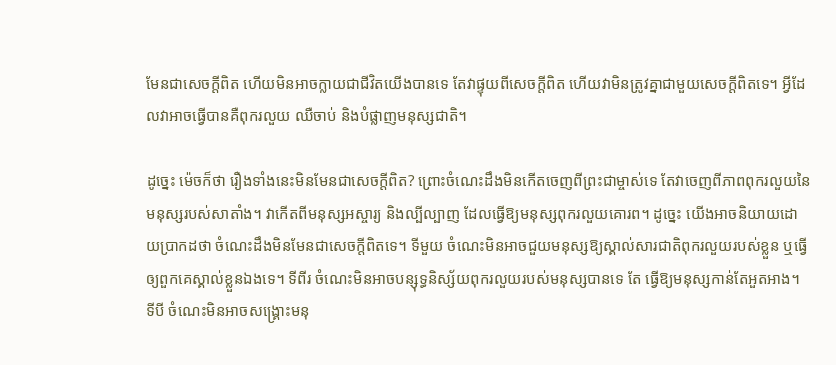មែនជាសេចក្តីពិត ហើយមិនអាចក្លាយជាជីវិតយើងបានទេ តែវាផ្ទុយពីសេចក្តីពិត ហើយវាមិនត្រូវគ្នាជាមួយសេចក្តីពិតទេ។ អ្វីដែលវាអាចធ្វើបានគឺពុករលួយ ឈឺចាប់ និងបំផ្លាញមនុស្សជាតិ។

ដូច្នេះ ម៉េចក៏ថា រឿងទាំងនេះមិនមែនជាសេចក្តីពិត? ព្រោះចំណេះដឹងមិនកើតចេញពីព្រះជាម្ចាស់ទេ តែវាចេញពីភាពពុករលួយនៃមនុស្សរបស់សាតាំង។ វាកើតពីមនុស្សអស្ចារ្យ និងល្បីល្បាញ ដែលធ្វើឱ្យមនុស្សពុករលួយគោរព។ ដូច្នេះ យើងអាចនិយាយដោយប្រាកដថា ចំណេះដឹងមិនមែនជាសេចក្តីពិតទេ។ ទីមួយ ចំណេះមិនអាចជួយមនុស្សឱ្យស្គាល់សារជាតិពុករលួយរបស់ខ្លួន ឬធ្វើឲ្យពួកគេស្គាល់ខ្លួនឯងទេ។ ទីពីរ ចំណេះមិនអាចបន្សុទ្ធនិស្ស័យពុករលួយរបស់មនុស្សបានទេ តែ ធ្វើឱ្យមនុស្សកាន់តែអួតអាង។ ទីបី ចំណេះមិនអាចសង្គ្រោះមនុ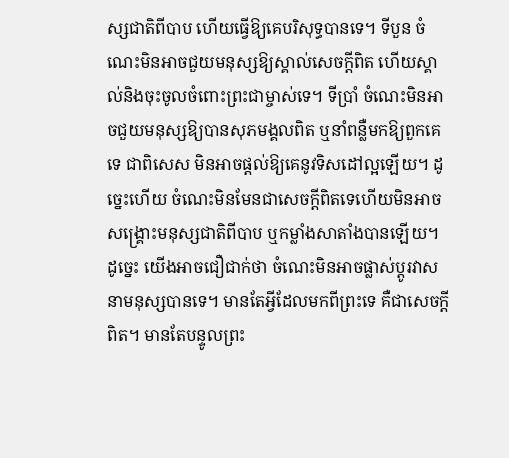ស្សជាតិពីបាប ហើយធ្វើឱ្យគេបរិសុទ្ធបានទេ។ ទីបួន ចំណេះមិនអាចជួយមនុស្សឱ្យស្គាល់សេចក្តីពិត ហើយស្គាល់និងចុះចូលចំពោះព្រះជាម្ចាស់ទេ។ ទីប្រាំ ចំណេះមិនអាចជួយមនុស្សឱ្យបានសុភមង្គលពិត ឬនាំពន្លឺមកឱ្យពួកគេទេ ជាពិសេស មិនអាចផ្តល់ឱ្យគេនូវទិសដៅល្អឡើយ។ ដូច្នេះហើយ ចំណេះមិនមែនជាសេចក្តីពិតទេហើយមិនអាចសង្គ្រោះមនុស្សជាតិពីបាប ឬកម្លាំងសាតាំងបានឡើយ។ ដូច្នេះ យើងអាចជឿជាក់ថា ចំណេះមិនអាចផ្លាស់ប្តូរវាសនាមនុស្សបានទេ។ មានតែអ្វីដែលមកពីព្រះទេ គឺជាសេចក្តីពិត។ មានតែបន្ទូលព្រះ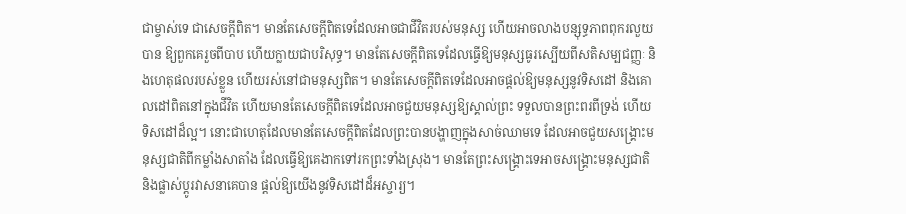ជាម្ចាស់ទេ ជាសេចក្តីពិត។ មានតែសេចក្តីពិតទេដែលអាចជាជីវិតរបស់មនុស្ស ហើយអាចលាងបន្សុទ្ធភាពពុករលួយបាន ឱ្យពួកគេរួចពីបាប ហើយក្លាយជាបរិសុទ្ធ។ មានតែសេចក្តីពិតទេដែលធ្វើឱ្យមនុស្សធូរស្បើយពីសតិសម្បជញ្ញៈ និងហេតុផលរបស់ខ្លួន ហើយរស់នៅជាមនុស្សពិត។ មានតែសេចក្តីពិតទេដែលអាចផ្តល់ឱ្យមនុស្សនូវទិសដៅ និងគោលដៅពិតនៅក្នុងជីវិត ហើយមានតែសេចក្តីពិតទេដែលអាចជួយមនុស្សឱ្យស្គាល់ព្រះ ទទួលបានព្រះពរពីទ្រង់ ហើយទិសដៅដ៏ល្អ។ នោះជាហេតុដែលមានតែសេចក្តីពិតដែលព្រះបានបង្ហាញក្នុងសាច់ឈាមទេ ដែលអាចជួយសង្រ្គោះមនុស្សជាតិពីកម្លាំងសាតាំង ដែលធ្វើឱ្យគេងាកទៅរកព្រះទាំងស្រុង។ មានតែព្រះសង្រ្គោះទេអាចសង្រ្គោះមនុស្សជាតិ និងផ្លាស់ប្តូរវាសនាគេបាន ផ្តល់ឱ្យយើងនូវទិសដៅដ៏អស្ចារ្យ។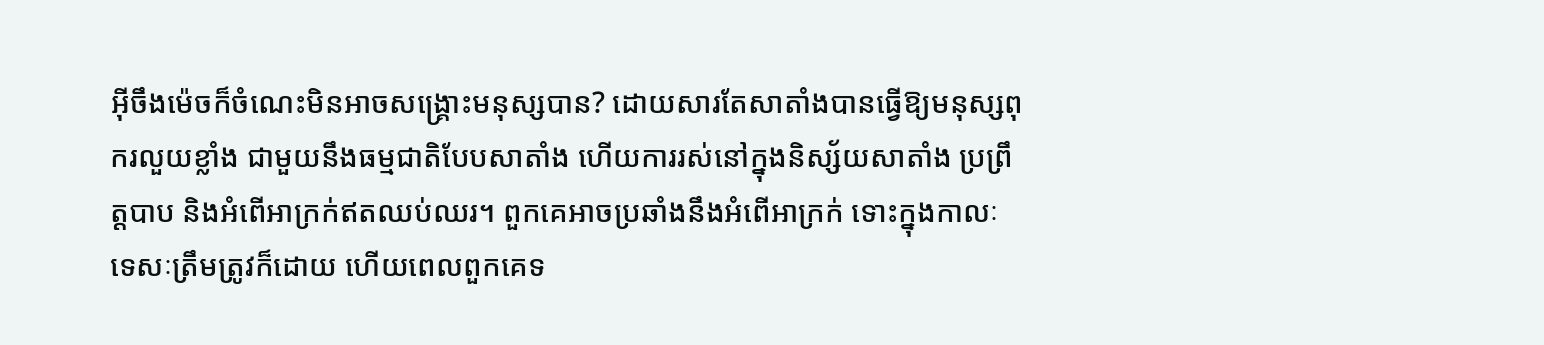អ៊ីចឹងម៉េចក៏ចំណេះមិនអាចសង្គ្រោះមនុស្សបាន? ដោយសារតែសាតាំងបានធ្វើឱ្យមនុស្សពុករលួយខ្លាំង ជាមួយនឹងធម្មជាតិបែបសាតាំង ហើយការរស់នៅក្នុងនិស្ស័យសាតាំង ប្រព្រឹត្តបាប និងអំពើអាក្រក់ឥតឈប់ឈរ។ ពួកគេអាចប្រឆាំងនឹងអំពើអាក្រក់ ទោះក្នុងកាលៈទេសៈត្រឹមត្រូវក៏ដោយ ហើយពេលពួកគេទ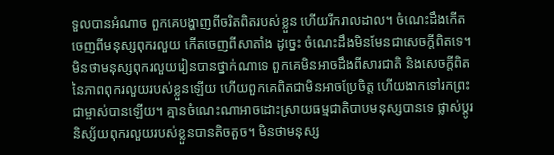ទួលបានអំណាច ពួកគេបង្ហាញពីចរិតពិតរបស់ខ្លួន ហើយរីករាលដាល។ ចំណេះដឹងកើតចេញពីមនុស្សពុករលួយ កើតចេញពីសាតាំង ដូច្នេះ ចំណេះដឹងមិនមែនជាសេចក្តីពិតទេ។ មិនថាមនុស្សពុករលួយរៀនបានថ្នាក់ណាទេ ពួកគេមិនអាចដឹងពីសារជាតិ និងសេចក្តីពិតនៃភាពពុករលួយរបស់ខ្លួនឡើយ ហើយពួកគេពិតជាមិនអាចប្រែចិត្ត ហើយងាកទៅរកព្រះជាម្ចាស់បានឡើយ។ គ្មានចំណេះណាអាចដោះស្រាយធម្មជាតិបាបមនុស្សបានទេ ផ្លាស់ប្តូរនិស្ស័យពុករលួយរបស់ខ្លួនបានតិចតួច។ មិនថាមនុស្ស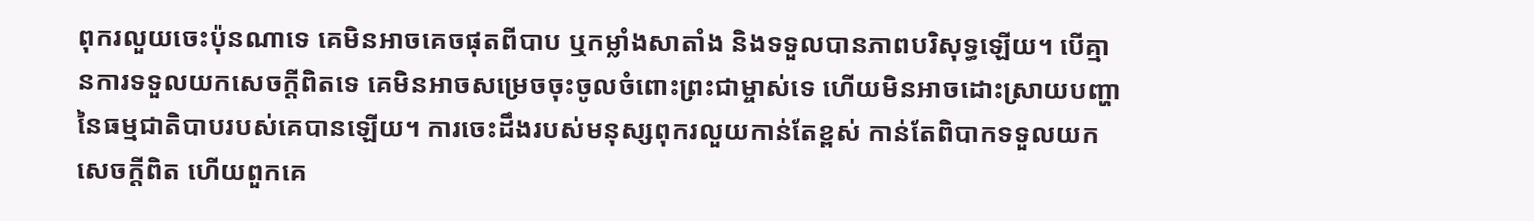ពុករលួយចេះប៉ុនណាទេ គេមិនអាចគេចផុតពីបាប ឬកម្លាំងសាតាំង និងទទួលបានភាពបរិសុទ្ធឡើយ។ បើគ្មានការទទួលយកសេចក្តីពិតទេ គេមិនអាចសម្រេចចុះចូលចំពោះព្រះជាម្ចាស់ទេ ហើយមិនអាចដោះស្រាយបញ្ហានៃធម្មជាតិបាបរបស់គេបានឡើយ។ ការចេះដឹងរបស់មនុស្សពុករលួយកាន់តែខ្ពស់ កាន់តែពិបាកទទួលយកសេចក្តីពិត ហើយពួកគេ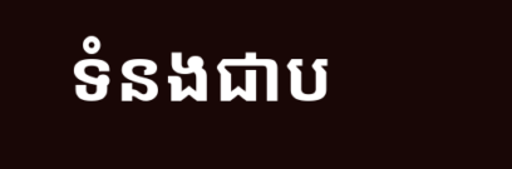ទំនងជាប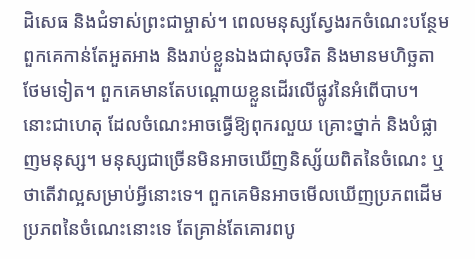ដិសេធ និងជំទាស់ព្រះជាម្ចាស់។ ពេលមនុស្សស្វែងរកចំណេះបន្ថែម ពួកគេកាន់តែអួតអាង និងរាប់ខ្លួនឯងជាសុចរិត និងមានមហិច្ឆតាថែមទៀត។ ពួកគេមានតែបណ្ដោយខ្លួនដើរលើផ្លូវនៃអំពើបាប។ នោះជាហេតុ ដែលចំណេះអាចធ្វើឱ្យពុករលួយ គ្រោះថ្នាក់ និងបំផ្លាញមនុស្ស។ មនុស្សជាច្រើនមិនអាចឃើញនិស្ស័យពិតនៃចំណេះ ឬថាតើវាល្អសម្រាប់អ្វីនោះទេ។ ពួកគេមិនអាចមើលឃើញប្រភពដើម ប្រភពនៃចំណេះនោះទេ តែគ្រាន់តែគោរពបូ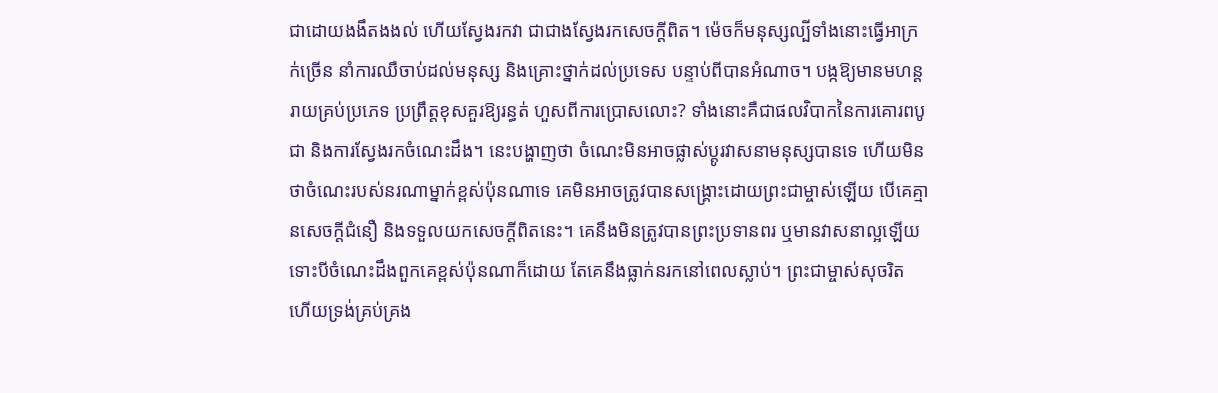ជាដោយងងឹតងងល់ ហើយស្វែងរកវា ជាជាងស្វែងរកសេចក្តីពិត។ ម៉េចក៏មនុស្សល្បីទាំងនោះធ្វើអាក្រក់ច្រើន នាំការឈឺចាប់ដល់មនុស្ស និងគ្រោះថ្នាក់ដល់ប្រទេស បន្ទាប់ពីបានអំណាច។ បង្កឱ្យមានមហន្តរាយគ្រប់ប្រភេទ ប្រព្រឹត្តខុសគួរឱ្យរន្ធត់ ហួសពីការប្រោសលោះ? ទាំងនោះគឺជាផលវិបាកនៃការគោរពបូជា និងការស្វែងរកចំណេះដឹង។ នេះបង្ហាញថា ចំណេះមិនអាចផ្លាស់ប្តូរវាសនាមនុស្សបានទេ ហើយមិនថាចំណេះរបស់នរណាម្នាក់ខ្ពស់ប៉ុនណាទេ គេមិនអាចត្រូវបានសង្គ្រោះដោយព្រះជាម្ចាស់ឡើយ បើគេគ្មានសេចក្តីជំនឿ និងទទួលយកសេចក្តីពិតនេះ។ គេនឹងមិនត្រូវបានព្រះប្រទានពរ ឬមានវាសនាល្អឡើយទោះបីចំណេះដឹងពួកគេខ្ពស់ប៉ុនណាក៏ដោយ តែគេនឹងធ្លាក់នរកនៅពេលស្លាប់។ ព្រះជាម្ចាស់សុចរិត ហើយទ្រង់គ្រប់គ្រង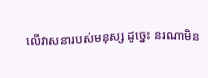លើវាសនារបស់មនុស្ស ដូច្នេះ នរណាមិន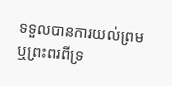ទទួលបានការយល់ព្រម ឬព្រះពរពីទ្រ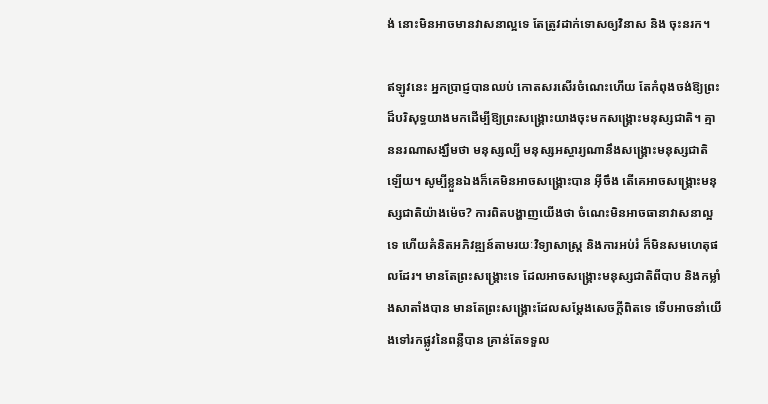ង់ នោះមិនអាចមានវាសនាល្អទេ តែត្រូវដាក់ទោសឲ្យវិនាស និង ចុះនរក។

ឥឡូវនេះ អ្នកប្រាជ្ញបានឈប់ កោតសរសើរចំណេះហើយ តែកំពុងចង់ឱ្យព្រះដ៏បរិសុទ្ធយាងមកដើម្បីឱ្យព្រះសង្រ្គោះយាងចុះមកសង្រ្គោះមនុស្សជាតិ។ គ្មាននរណាសង្ឃឹមថា មនុស្សល្បី មនុស្សអស្ចារ្យណានឹងសង្គ្រោះមនុស្សជាតិឡើយ។ សូម្បីខ្លួនឯងក៏គេមិនអាចសង្គ្រោះបាន អ៊ីចឹង តើគេអាចសង្គ្រោះមនុស្សជាតិយ៉ាងម៉េច? ការពិតបង្ហាញយើងថា ចំណេះមិនអាចធានាវាសនាល្អទេ ហើយគំនិតអភិវឌ្ឍន៍តាមរយៈវិទ្យាសាស្ត្រ និងការអប់រំ ក៏មិនសមហេតុផលដែរ។ មានតែព្រះសង្រ្គោះទេ ដែលអាចសង្រ្គោះមនុស្សជាតិពីបាប និងកម្លាំងសាតាំងបាន មានតែព្រះសង្គ្រោះដែលសម្តែងសេចក្តីពិតទេ ទើបអាចនាំយើងទៅរកផ្លូវនៃពន្លឺបាន គ្រាន់តែទទួល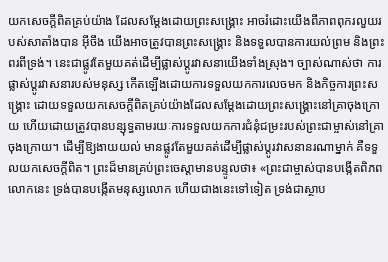យកសេចក្តីពិតគ្រប់យ៉ាង ដែលសម្តែងដោយព្រះសង្គ្រោះ អាចរំដោះយើងពីភាពពុករលួយរបស់សាតាំងបាន អ៊ីចឹង យើងអាចត្រូវបានព្រះសង្គ្រោះ និងទទួលបានការយល់ព្រម និងព្រះពរពីទ្រង់។ នេះជាផ្លូវតែមួយគត់ដើម្បីផ្លាស់ប្តូរវាសនាយើងទាំងស្រុង។ ច្បាស់ណាស់ថា ការផ្លាស់ប្តូរវាសនារបស់មនុស្ស កើតឡើងដោយការទទួលយកការលេចមក និងកិច្ចការព្រះសង្រ្គោះ ដោយទទួលយកសេចក្តីពិតគ្រប់យ៉ាងដែលសម្តែងដោយព្រះសង្គ្រោះនៅគ្រាចុងក្រោយ ហើយដោយត្រូវបានបន្សុទ្ធតាមរយៈការទទួលយកការជំនុំជម្រះរបស់ព្រះជាម្ចាស់នៅគ្រាចុងក្រោយ។ ដើម្បីឱ្យងាយយល់ មានផ្លូវតែមួយគត់ដើម្បីផ្លាស់ប្តូរវាសនានរណាម្នាក់ គឺទទួលយកសេចក្តីពិត។ ព្រះដ៏មានគ្រប់ព្រះចេស្ដាមានបន្ទូលថា៖ «ព្រះជាម្ចាស់បានបង្កើតពិភពលោកនេះ ទ្រង់បានបង្កើតមនុស្សលោក ហើយជាងនេះទៅទៀត ទ្រង់ជាស្ថាប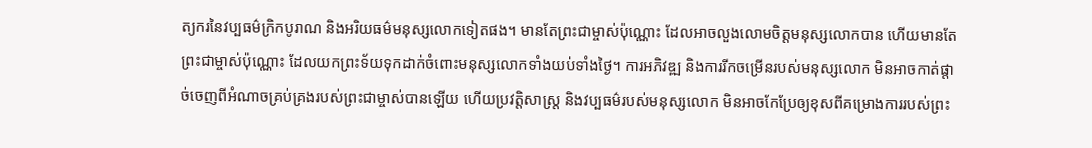ត្យករនៃវប្បធម៌ក្រិកបូរាណ និងអរិយធម៌មនុស្សលោកទៀតផង។ មានតែព្រះជាម្ចាស់ប៉ុណ្ណោះ ដែលអាចលួងលោមចិត្តមនុស្សលោកបាន ហើយមានតែព្រះជាម្ចាស់ប៉ុណ្ណោះ ដែលយកព្រះទ័យទុកដាក់ចំពោះមនុស្សលោកទាំងយប់ទាំងថ្ងៃ។ ការអភិវឌ្ឍ និងការរីកចម្រើនរបស់មនុស្សលោក មិនអាចកាត់ផ្ដាច់ចេញពីអំណាចគ្រប់គ្រងរបស់ព្រះជាម្ចាស់បានឡើយ ហើយប្រវត្តិសាស្រ្ត និងវប្បធម៌របស់មនុស្សលោក មិនអាចកែប្រែឲ្យខុសពីគម្រោងការរបស់ព្រះ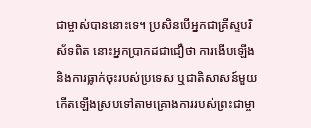ជាម្ចាស់បាននោះទេ។ ប្រសិនបើអ្នកជាគ្រីស្ទបរិស័ទពិត នោះអ្នកប្រាកដជាជឿថា ការងើបឡើង និងការធ្លាក់ចុះរបស់ប្រទេស ឬជាតិសាសន៍មួយ កើតឡើងស្របទៅតាមគ្រោងការរបស់ព្រះជាម្ចា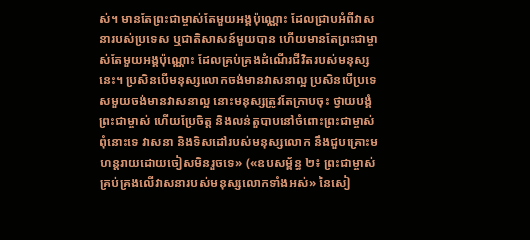ស់។ មានតែព្រះជាម្ចាស់តែមួយអង្គប៉ុណ្ណោះ ដែលជ្រាបអំពីវាសនារបស់ប្រទេស ឬជាតិសាសន៍មួយបាន ហើយមានតែព្រះជាម្ចាស់តែមួយអង្គប៉ុណ្ណោះ ដែលគ្រប់គ្រងដំណើរជីវិតរបស់មនុស្សនេះ។ ប្រសិនបើមនុស្សលោកចង់មានវាសនាល្អ ប្រសិនបើប្រទេសមួយចង់មានវាសនាល្អ នោះមនុស្សត្រូវតែក្រាបចុះ ថ្វាយបង្គំព្រះជាម្ចាស់ ហើយប្រែចិត្ត និងលន់តួបាបនៅចំពោះព្រះជាម្ចាស់ ពុំនោះទេ វាសនា និងទិសដៅរបស់មនុស្សលោក នឹងជួបគ្រោះមហន្តរាយដោយចៀសមិនរួចទេ» («ឧបសម្ព័ន្ធ ២៖ ព្រះជាម្ចាស់គ្រប់គ្រងលើវាសនារបស់មនុស្សលោកទាំងអស់» នៃសៀ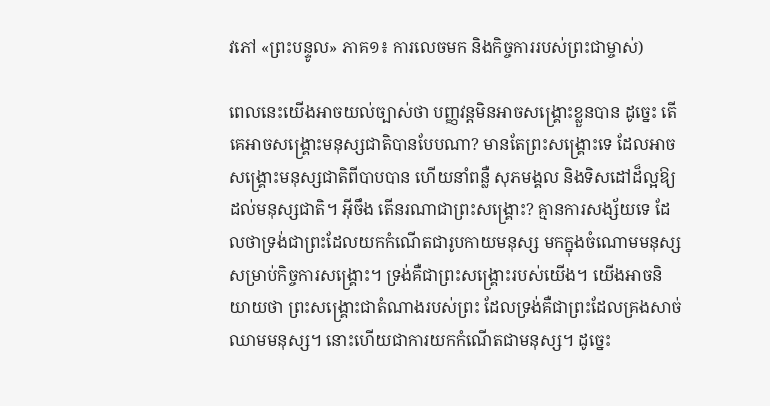វភៅ «ព្រះបន្ទូល» ភាគ១៖ ការលេចមក និងកិច្ចការរបស់ព្រះជាម្ចាស់)

ពេលនេះយើងអាចយល់ច្បាស់ថា បញ្ញវន្តមិនអាចសង្គ្រោះខ្លួនបាន ដូច្នេះ តើគេអាចសង្គ្រោះមនុស្សជាតិបានបែបណា? មានតែព្រះសង្រ្គោះទេ ដែលអាចសង្គ្រោះមនុស្សជាតិពីបាបបាន ហើយនាំពន្លឺ សុភមង្គល និងទិសដៅដ៏ល្អឱ្យដល់មនុស្សជាតិ។ អ៊ីចឹង តើនរណាជាព្រះសង្គ្រោះ? គ្មានការសង្ស័យទេ ដែលថាទ្រង់ជាព្រះដែលយកកំណើតជារូបកាយមនុស្ស មកក្នុងចំណោមមនុស្សសម្រាប់កិច្ចការសង្គ្រោះ។ ទ្រង់គឺជាព្រះសង្គ្រោះរបស់យើង។ យើងអាចនិយាយថា ព្រះសង្រ្គោះជាតំណាងរបស់ព្រះ ដែលទ្រង់គឺជាព្រះដែលគ្រងសាច់ឈាមមនុស្ស។ នោះហើយជាការយកកំណើតជាមនុស្ស។ ដូច្នេះ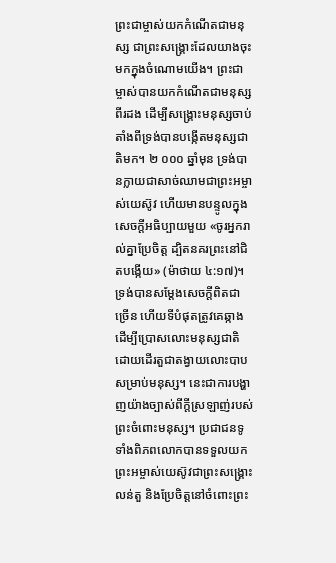ព្រះជាម្ចាស់យកកំណើតជាមនុស្ស ជាព្រះសង្រ្គោះដែលយាងចុះមកក្នុងចំណោមយើង។ ព្រះជាម្ចាស់បានយកកំណើតជាមនុស្សពីរដង ដើម្បីសង្គ្រោះមនុស្សចាប់តាំងពីទ្រង់បានបង្កើតមនុស្សជាតិមក។ ២ ០០០ ឆ្នាំមុន ទ្រង់បានក្លាយជាសាច់ឈាមជាព្រះអម្ចាស់យេស៊ូវ ហើយមានបន្ទូលក្នុងសេចក្ដីអធិប្បាយមួយ «ចូរអ្នករាល់គ្នាប្រែចិត្ត ដ្បិតនគរព្រះនៅជិតបង្កើយ» (ម៉ាថាយ ៤:១៧)។ ទ្រង់បានសម្តែងសេចក្តីពិតជាច្រើន ហើយទីបំផុតត្រូវគេឆ្កាងដើម្បីប្រោសលោះមនុស្សជាតិ ដោយដើរតួជាតង្វាយលោះបាបសម្រាប់មនុស្ស។ នេះជាការបង្ហាញយ៉ាងច្បាស់ពីក្តីស្រឡាញ់របស់ព្រះចំពោះមនុស្ស។ ប្រជាជនទូទាំងពិភពលោកបានទទួលយកព្រះអម្ចាស់យេស៊ូវជាព្រះសង្គ្រោះ លន់តួ និងប្រែចិត្តនៅចំពោះព្រះ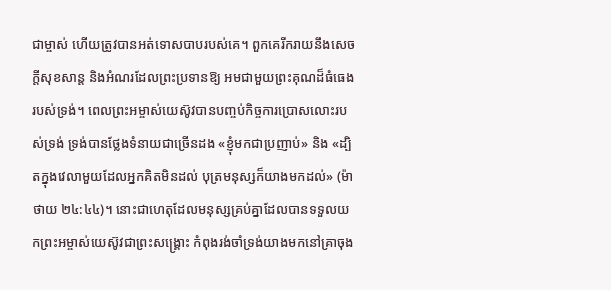ជាម្ចាស់ ហើយត្រូវបានអត់ទោសបាបរបស់គេ។ ពួកគេរីករាយនឹងសេចក្តីសុខសាន្ត និងអំណរដែលព្រះប្រទានឱ្យ អមជាមួយព្រះគុណដ៏ធំធេងរបស់ទ្រង់។ ពេលព្រះអម្ចាស់យេស៊ូវបានបញ្ចប់កិច្ចការប្រោសលោះរបស់ទ្រង់ ទ្រង់បានថ្លែងទំនាយជាច្រើនដង «ខ្ញុំមកជាប្រញាប់» និង «ដ្បិតក្នុងវេលាមួយដែលអ្នកគិតមិនដល់ បុត្រមនុស្សក៏យាងមកដល់» (ម៉ាថាយ ២៤:៤៤)។ នោះជាហេតុដែលមនុស្សគ្រប់គ្នាដែលបានទទួលយកព្រះអម្ចាស់យេស៊ូវជាព្រះសង្គ្រោះ កំពុងរង់ចាំទ្រង់យាងមកនៅគ្រាចុង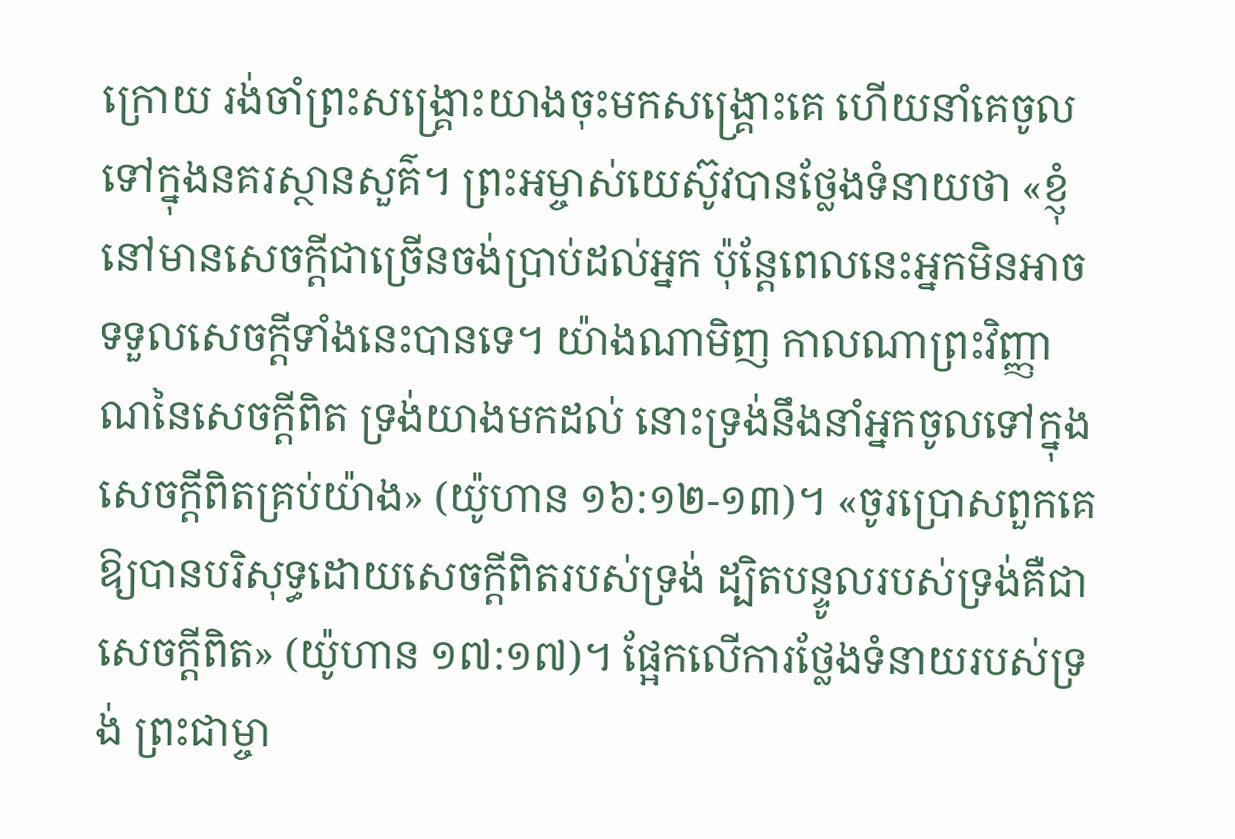ក្រោយ រង់ចាំព្រះសង្រ្គោះយាងចុះមកសង្រ្គោះគេ ហើយនាំគេចូលទៅក្នុងនគរស្ថានសួគ៌។ ព្រះអម្ចាស់យេស៊ូវបានថ្លែងទំនាយថា «ខ្ញុំនៅមានសេចក្ដីជាច្រើនចង់ប្រាប់ដល់អ្នក ប៉ុន្តែពេលនេះអ្នកមិនអាចទទួលសេចក្ដីទាំងនេះបានទេ។ យ៉ាងណាមិញ កាលណាព្រះវិញ្ញាណនៃសេចក្ដីពិត ទ្រង់យាងមកដល់ នោះទ្រង់នឹងនាំអ្នកចូលទៅក្នុងសេចក្ដីពិតគ្រប់យ៉ាង» (យ៉ូហាន ១៦:១២-១៣)។ «ចូរប្រោសពួកគេឱ្យបានបរិសុទ្ធដោយសេចក្ដីពិតរបស់ទ្រង់ ដ្បិតបន្ទូលរបស់ទ្រង់គឺជាសេចក្ដីពិត» (យ៉ូហាន ១៧:១៧)។ ផ្អែកលើការថ្លែងទំនាយរបស់ទ្រង់ ព្រះជាម្ចា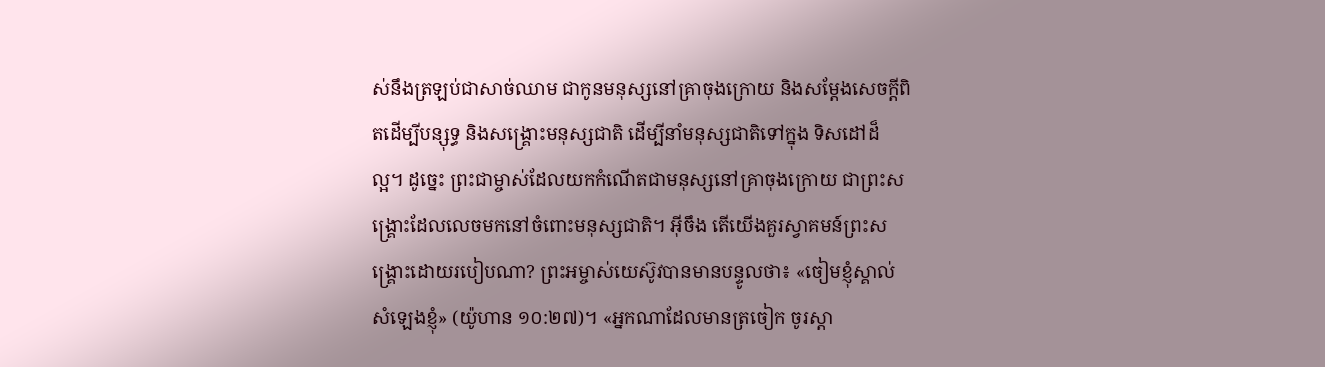ស់នឹងត្រឡប់ជាសាច់ឈាម ជាកូនមនុស្សនៅគ្រាចុងក្រោយ និងសម្តែងសេចក្តីពិតដើម្បីបន្សុទ្ធ និងសង្រ្គោះមនុស្សជាតិ ដើម្បីនាំមនុស្សជាតិទៅក្នុង ទិសដៅដ៏ល្អ។ ដូច្នេះ ព្រះជាម្ចាស់ដែលយកកំណើតជាមនុស្សនៅគ្រាចុងក្រោយ ជាព្រះសង្រ្គោះដែលលេចមកនៅចំពោះមនុស្សជាតិ។ អ៊ីចឹង តើយើងគួរស្វាគមន៍ព្រះសង្គ្រោះដោយរបៀបណា? ព្រះអម្ចាស់យេស៊ូវបានមានបន្ទូលថា៖ «ចៀមខ្ញុំស្គាល់សំឡេងខ្ញុំ» (យ៉ូហាន ១០:២៧)។ «អ្នកណាដែលមានត្រចៀក ចូរស្ដា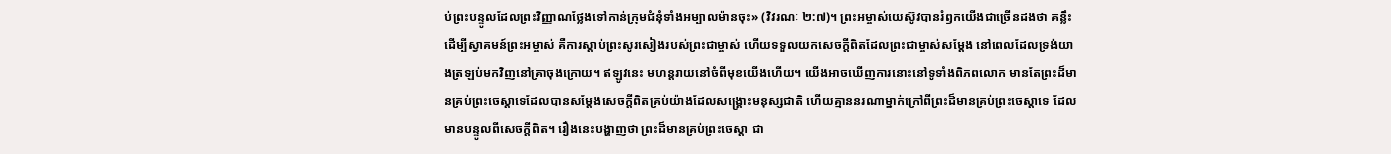ប់ព្រះបន្ទូលដែលព្រះវិញ្ញាណថ្លែងទៅកាន់ក្រុមជំនុំទាំងអម្បាលម៉ានចុះ» (វិវរណៈ ២:៧)។ ព្រះអម្ចាស់យេស៊ូវបានរំឭកយើងជាច្រើនដងថា គន្លឹះដើម្បីស្វាគមន៍ព្រះអម្ចាស់ គឺការស្តាប់ព្រះសូរសៀងរបស់ព្រះជាម្ចាស់ ហើយទទួលយកសេចក្តីពិតដែលព្រះជាម្ចាស់សម្តែង នៅពេលដែលទ្រង់យាងត្រឡប់មកវិញនៅគ្រាចុងក្រោយ។ ឥឡូវនេះ មហន្តរាយនៅចំពីមុខយើងហើយ។ យើងអាចឃើញការនោះនៅទូទាំងពិភពលោក មានតែព្រះដ៏មានគ្រប់ព្រះចេស្តាទេដែលបានសម្តែងសេចក្តីពិតគ្រប់យ៉ាងដែលសង្រ្គោះមនុស្សជាតិ ហើយគ្មាននរណាម្នាក់ក្រៅពីព្រះដ៏មានគ្រប់ព្រះចេស្តាទេ ដែលមានបន្ទូលពីសេចក្តីពិត។ រឿងនេះបង្ហាញថា ព្រះដ៏មានគ្រប់ព្រះចេស្តា ជា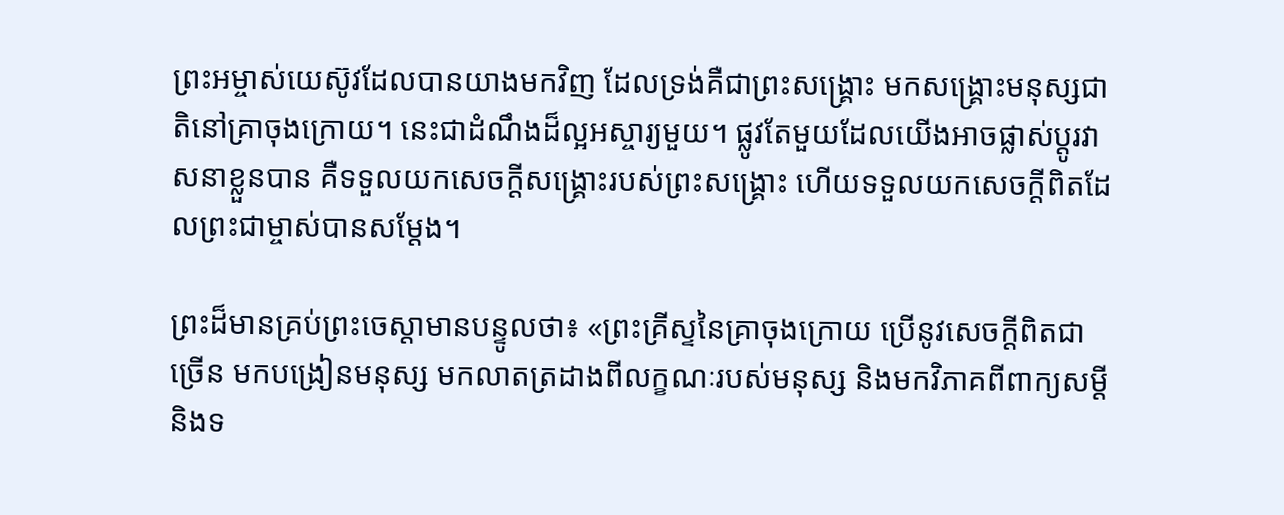ព្រះអម្ចាស់យេស៊ូវដែលបានយាងមកវិញ ដែលទ្រង់គឺជាព្រះសង្រ្គោះ មកសង្គ្រោះមនុស្សជាតិនៅគ្រាចុងក្រោយ។ នេះជាដំណឹងដ៏ល្អអស្ចារ្យមួយ។ ផ្លូវតែមួយដែលយើងអាចផ្លាស់ប្តូរវាសនាខ្លួនបាន គឺទទួលយកសេចក្តីសង្រ្គោះរបស់ព្រះសង្រ្គោះ ហើយទទួលយកសេចក្តីពិតដែលព្រះជាម្ចាស់បានសម្តែង។

ព្រះដ៏មានគ្រប់ព្រះចេស្ដាមានបន្ទូលថា៖ «ព្រះគ្រីស្ទនៃគ្រាចុងក្រោយ ប្រើនូវសេចក្ដីពិតជាច្រើន មកបង្រៀនមនុស្ស មកលាតត្រដាងពីលក្ខណៈរបស់មនុស្ស និងមកវិភាគពីពាក្យសម្ដី និងទ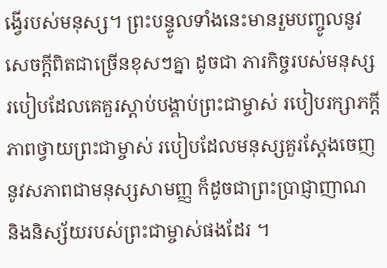ង្វើរបស់មនុស្ស។ ព្រះបន្ទូលទាំងនេះមានរួមបញ្ចូលនូវសេចក្ដីពិតជាច្រើនខុសៗគ្នា ដូចជា ភារកិច្ចរបស់មនុស្ស របៀបដែលគេគួរស្ដាប់បង្គាប់ព្រះជាម្ចាស់ របៀបរក្សាភក្ដីភាពថ្វាយព្រះជាម្ចាស់ របៀបដែលមនុស្សគួរស្ដែងចេញនូវសភាពជាមនុស្សសាមញ្ញ ក៏ដូចជាព្រះប្រាជ្ញាញាណ និងនិស្ស័យរបស់ព្រះជាម្ចាស់ផងដែរ ។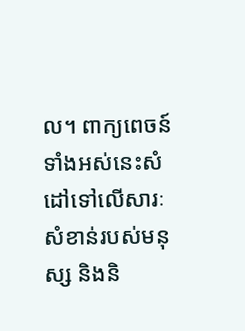ល។ ពាក្យពេចន៍ទាំងអស់នេះសំដៅទៅលើសារៈសំខាន់របស់មនុស្ស និងនិ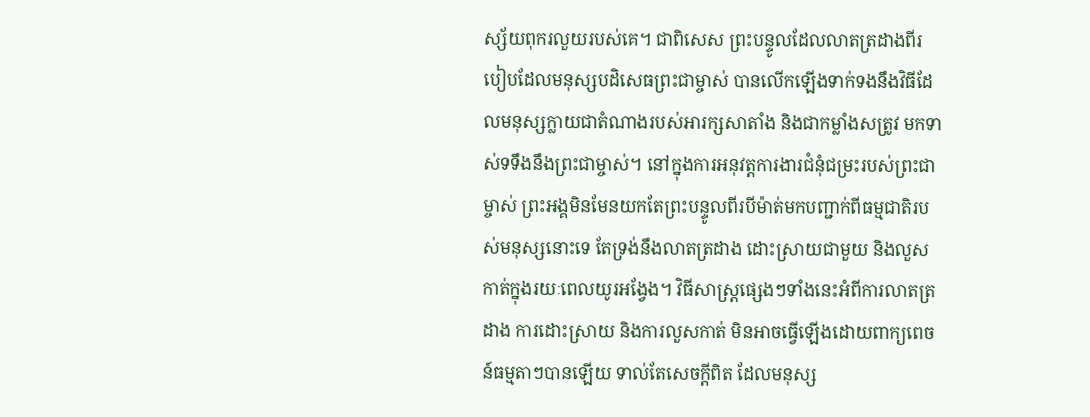ស្ស័យពុករលួយរបស់គេ។ ជាពិសេស ព្រះបន្ទូលដែលលាតត្រដាងពីរបៀបដែលមនុស្សបដិសេធព្រះជាម្ចាស់ បានលើកឡើងទាក់ទងនឹងវិធីដែលមនុស្សក្លាយជាតំណាងរបស់អារក្សសាតាំង និងជាកម្លាំងសត្រូវ មកទាស់ទទឹងនឹងព្រះជាម្ចាស់។ នៅក្នុងការអនុវត្តការងារជំនុំជម្រះរបស់ព្រះជាម្ចាស់ ព្រះអង្គមិនមែនយកតែព្រះបន្ទូលពីរបីម៉ាត់មកបញ្ជាក់ពីធម្មជាតិរបស់មនុស្សនោះទេ តែទ្រង់នឹងលាតត្រដាង ដោះស្រាយជាមួយ និងលួសកាត់ក្នុងរយៈពេលយូរអង្វែង។ វិធីសាស្ដ្រផ្សេងៗទាំងនេះអំពីការលាតត្រដាង ការដោះស្រាយ និងការលួសកាត់ មិនអាចធ្វើឡើងដោយពាក្យពេចន៍ធម្មតាៗបានឡើយ ទាល់តែសេចក្ដីពិត ដែលមនុស្ស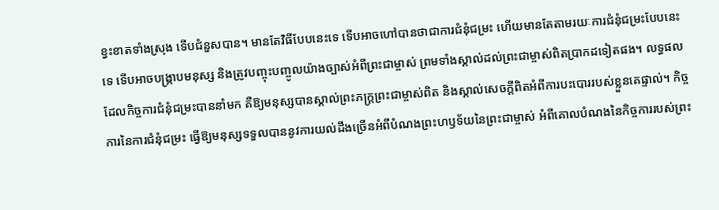ខ្វះខាតទាំងស្រុង ទើបជំនួសបាន។ មានតែវិធីបែបនេះទេ ទើបអាចហៅបានថាជាការជំនុំជម្រះ ហើយមានតែតាមរយៈការជំនុំជម្រះបែបនេះទេ ទើបអាចបង្ក្រាបមនុស្ស និងត្រូវបញ្ចុះបញ្ចូលយ៉ាងច្បាស់អំពីព្រះជាម្ចាស់ ព្រមទាំងស្គាល់ដល់ព្រះជាម្ចាស់ពិតប្រាកដទៀតផង។ លទ្ធផលដែលកិច្ចការជំនុំជម្រះបាននាំមក គឺឱ្យមនុស្សបានស្គាល់ព្រះភក្ដ្រព្រះជាម្ចាស់ពិត និងស្គាល់សេចក្ដីពិតអំពីការបះបោររបស់ខ្លួនគេផ្ទាល់។ កិច្ចការនៃការជំនុំជម្រះ ធ្វើឱ្យមនុស្សទទួលបាននូវការយល់ដឹងច្រើនអំពីបំណងព្រះហឫទ័យនៃព្រះជាម្ចាស់ អំពីគោលបំណងនៃកិច្ចការរបស់ព្រះ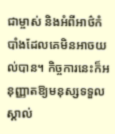ជាម្ចាស់ និងអំពីអាថ៌កំបាំងដែលគេមិនអាចយល់បាន។ កិច្ចការនេះក៏អនុញ្ញាតឱ្យមនុស្សទទួលស្គាល់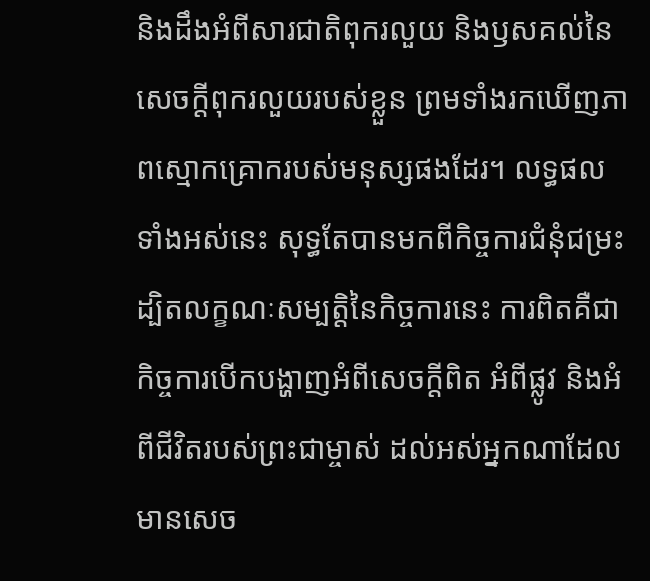និងដឹងអំពីសារជាតិពុករលួយ និងឫសគល់នៃសេចក្ដីពុករលួយរបស់ខ្លួន ព្រមទាំងរកឃើញភាពស្មោកគ្រោករបស់មនុស្សផងដែរ។ លទ្ធផលទាំងអស់នេះ សុទ្ធតែបានមកពីកិច្ចការជំនុំជម្រះ ដ្បិតលក្ខណៈសម្បត្តិនៃកិច្ចការនេះ ការពិតគឺជាកិច្ចការបើកបង្ហាញអំពីសេចក្ដីពិត អំពីផ្លូវ និងអំពីជីវិតរបស់ព្រះជាម្ចាស់ ដល់អស់អ្នកណាដែលមានសេច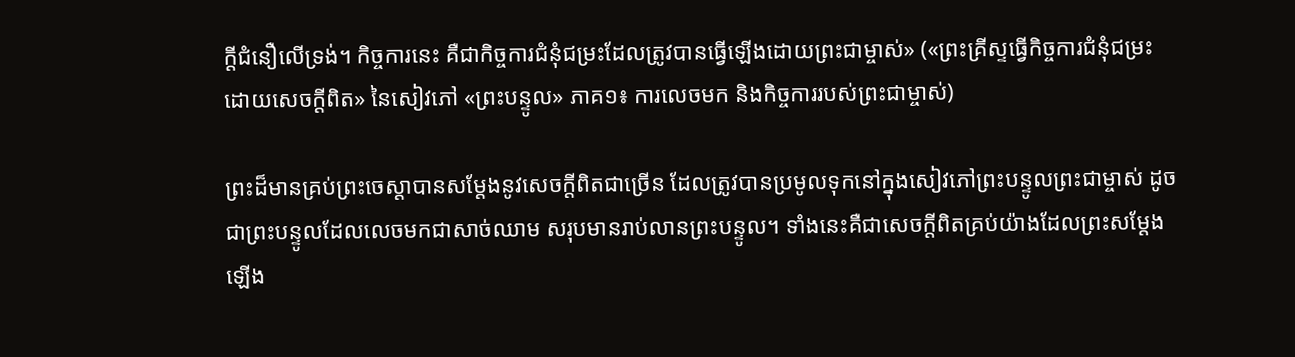ក្ដីជំនឿលើទ្រង់។ កិច្ចការនេះ គឺជាកិច្ចការជំនុំជម្រះដែលត្រូវបានធ្វើឡើងដោយព្រះជាម្ចាស់» («ព្រះគ្រីស្ទធ្វើកិច្ចការជំនុំជម្រះ ដោយសេចក្ដីពិត» នៃសៀវភៅ «ព្រះបន្ទូល» ភាគ១៖ ការលេចមក និងកិច្ចការរបស់ព្រះជាម្ចាស់)

ព្រះដ៏មានគ្រប់ព្រះចេស្តាបានសម្តែងនូវសេចក្តីពិតជាច្រើន ដែលត្រូវបានប្រមូលទុកនៅក្នុងសៀវភៅព្រះបន្ទូលព្រះជាម្ចាស់ ដូចជាព្រះបន្ទូលដែលលេចមកជាសាច់ឈាម សរុបមានរាប់លានព្រះបន្ទូល។ ទាំងនេះគឺជាសេចក្តីពិតគ្រប់យ៉ាងដែលព្រះសម្តែងឡើង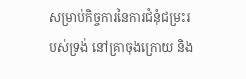សម្រាប់កិច្ចការនៃការជំនុំជម្រះរបស់ទ្រង់ នៅគ្រាចុងក្រោយ និង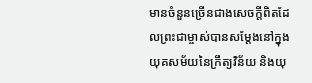មានចំនួនច្រើនជាងសេចក្តីពិតដែលព្រះជាម្ចាស់បានសម្តែងនៅក្នុងយុគសម័យនៃក្រឹត្យវិន័យ និងយុ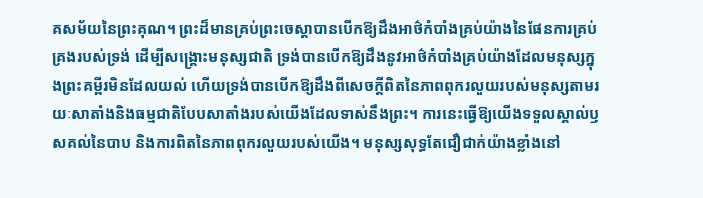គសម័យនៃព្រះគុណ។ ព្រះដ៏មានគ្រប់ព្រះចេស្តាបានបើកឱ្យដឹងអាថ៌កំបាំងគ្រប់យ៉ាងនៃផែនការគ្រប់គ្រងរបស់ទ្រង់ ដើម្បីសង្គ្រោះមនុស្សជាតិ ទ្រង់បានបើកឱ្យដឹងនូវអាថ៌កំបាំងគ្រប់យ៉ាងដែលមនុស្សក្នុងព្រះគម្ពីរមិនដែលយល់ ហើយទ្រង់បានបើកឱ្យដឹងពីសេចក្តីពិតនៃភាពពុករលួយរបស់មនុស្សតាមរយៈសាតាំងនិងធម្មជាតិបែបសាតាំងរបស់យើងដែលទាស់នឹងព្រះ។ ការនេះធ្វើឱ្យយើងទទួលស្គាល់ឫសគល់នៃបាប និងការពិតនៃភាពពុករលួយរបស់យើង។ មនុស្សសុទ្ធតែជឿជាក់យ៉ាងខ្លាំងនៅ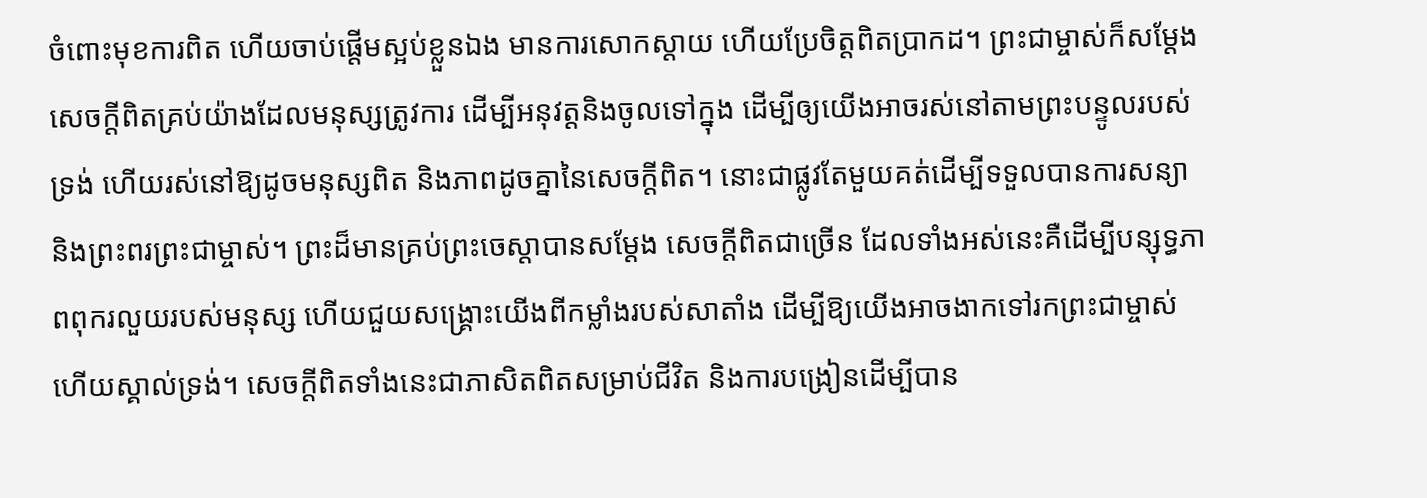ចំពោះមុខការពិត ហើយចាប់ផ្តើមស្អប់ខ្លួនឯង មានការសោកស្តាយ ហើយប្រែចិត្តពិតប្រាកដ។ ព្រះជាម្ចាស់ក៏សម្តែងសេចក្តីពិតគ្រប់យ៉ាងដែលមនុស្សត្រូវការ ដើម្បីអនុវត្តនិងចូលទៅក្នុង ដើម្បីឲ្យយើងអាចរស់នៅតាមព្រះបន្ទូលរបស់ទ្រង់ ហើយរស់នៅឱ្យដូចមនុស្សពិត និងភាពដូចគ្នានៃសេចក្តីពិត។ នោះជាផ្លូវតែមួយគត់ដើម្បីទទួលបានការសន្យា និងព្រះពរព្រះជាម្ចាស់។ ព្រះដ៏មានគ្រប់ព្រះចេស្តាបានសម្តែង សេចក្តីពិតជាច្រើន ដែលទាំងអស់នេះគឺដើម្បីបន្សុទ្ធភាពពុករលួយរបស់មនុស្ស ហើយជួយសង្រ្គោះយើងពីកម្លាំងរបស់សាតាំង ដើម្បីឱ្យយើងអាចងាកទៅរកព្រះជាម្ចាស់ ហើយស្គាល់ទ្រង់។ សេចក្តីពិតទាំងនេះជាភាសិតពិតសម្រាប់ជីវិត និងការបង្រៀនដើម្បីបាន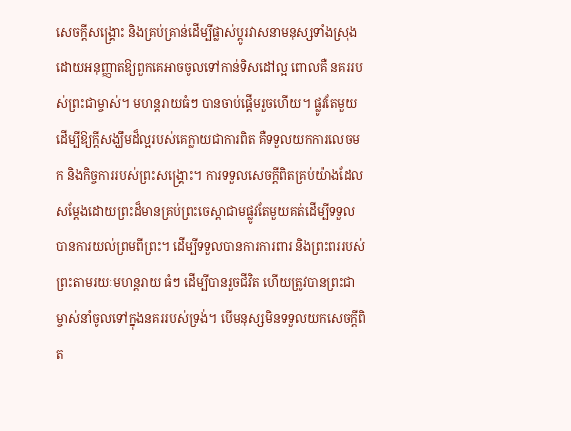សេចក្តីសង្រ្គោះ និងគ្រប់គ្រាន់ដើម្បីផ្លាស់ប្តូរវាសនាមនុស្សទាំងស្រុង ដោយអនុញ្ញាតឱ្យពួកគេអាចចូលទៅកាន់ទិសដៅល្អ ពោលគឺ នគររបស់ព្រះជាម្ចាស់។ មហន្តរាយធំៗ បានចាប់ផ្តើមរួចហើយ។ ផ្លូវតែមួយដើម្បីឱ្យក្តីសង្ឃឹមដ៏ល្អរបស់គេក្លាយជាការពិត គឺទទួលយកការលេចមក និងកិច្ចការរបស់ព្រះសង្រ្គោះ។ ការទទួលសេចក្តីពិតគ្រប់យ៉ាងដែលសម្តែងដោយព្រះដ៏មានគ្រប់ព្រះចេស្តាជាមផ្លូវតែមួយគត់ដើម្បីទទួលបានការយល់ព្រមពីព្រះ។ ដើម្បីទទួលបានការការពារ និងព្រះពររបស់ព្រះតាមរយៈមហន្តរាយ ធំៗ ដើម្បីបានរួចជីវិត ហើយត្រូវបានព្រះជាម្ចាស់នាំចូលទៅក្នុងនគររបស់ទ្រង់។ បើមនុស្សមិនទទួលយកសេចក្តីពិត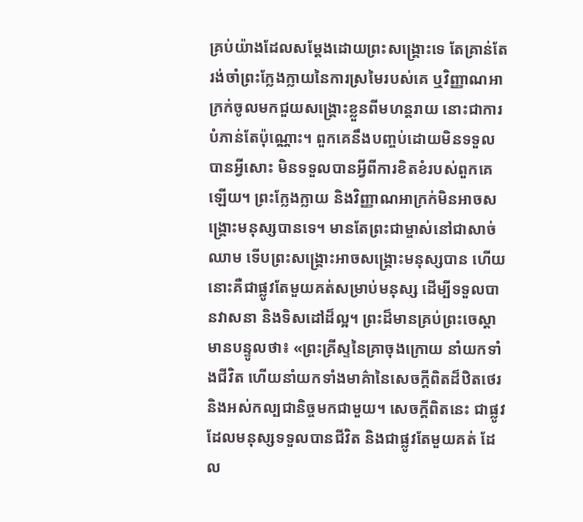គ្រប់យ៉ាងដែលសម្តែងដោយព្រះសង្គ្រោះទេ តែគ្រាន់តែរង់ចាំព្រះក្លែងក្លាយនៃការស្រមៃរបស់គេ ឬវិញ្ញាណអាក្រក់ចូលមកជួយសង្រ្គោះខ្លួនពីមហន្តរាយ នោះជាការបំភាន់តែប៉ុណ្ណោះ។ ពួកគេនឹងបញ្ចប់ដោយមិនទទួលបានអ្វីសោះ មិនទទួលបានអ្វីពីការខិតខំរបស់ពួកគេឡើយ។ ព្រះក្លែងក្លាយ និងវិញ្ញាណអាក្រក់មិនអាចសង្គ្រោះមនុស្សបានទេ។ មានតែព្រះជាម្ចាស់នៅជាសាច់ឈាម ទើបព្រះសង្គ្រោះអាចសង្គ្រោះមនុស្សបាន ហើយនោះគឺជាផ្លូវតែមួយគត់សម្រាប់មនុស្ស ដើម្បីទទួលបានវាសនា និងទិសដៅដ៏ល្អ។ ព្រះដ៏មានគ្រប់ព្រះចេស្ដាមានបន្ទូលថា៖ «ព្រះគ្រីស្ទនៃគ្រាចុងក្រោយ នាំយកទាំងជីវិត ហើយនាំយកទាំងមាគ៌ានៃសេចក្ដីពិតដ៏ឋិតថេរ និងអស់កល្បជានិច្ចមកជាមួយ។ សេចក្ដីពិតនេះ ជាផ្លូវដែលមនុស្សទទួលបានជីវិត និងជាផ្លូវតែមួយគត់ ដែល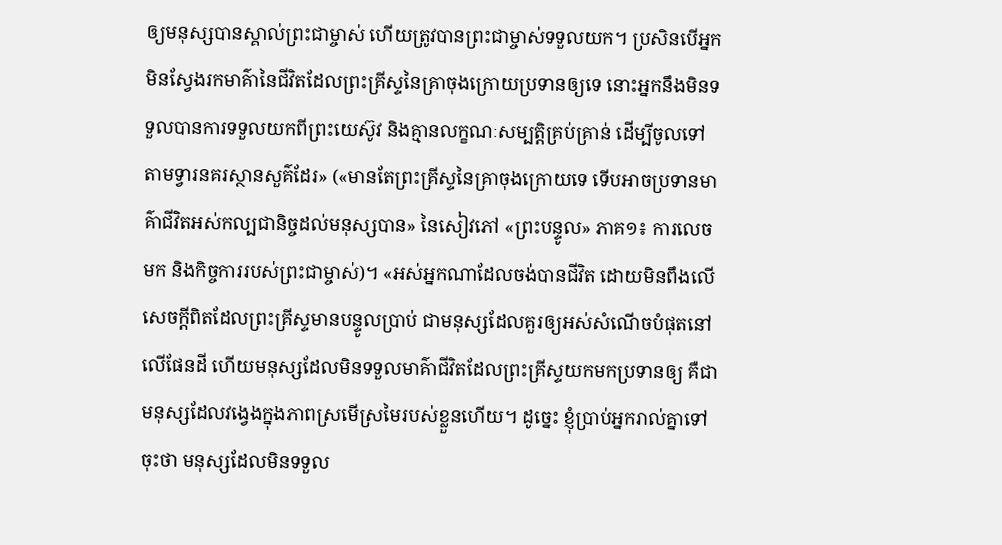ឲ្យមនុស្សបានស្គាល់ព្រះជាម្ចាស់ ហើយត្រូវបានព្រះជាម្ចាស់ទទួលយក។ ប្រសិនបើអ្នកមិនស្វែងរកមាគ៌ានៃជីវិតដែលព្រះគ្រីស្ទនៃគ្រាចុងក្រោយប្រទានឲ្យទេ នោះអ្នកនឹងមិនទទួលបានការទទួលយកពីព្រះយេស៊ូវ និងគ្មានលក្ខណៈសម្បត្តិគ្រប់គ្រាន់ ដើម្បីចូលទៅតាមទ្វារនគរស្ថានសួគ៌ដែរ» («មានតែព្រះគ្រីស្ទនៃគ្រាចុងក្រោយទេ ទើបអាចប្រទានមាគ៌ាជីវិតអស់កល្បជានិច្ចដល់មនុស្សបាន» នៃសៀវភៅ «ព្រះបន្ទូល» ភាគ១៖ ការលេចមក និងកិច្ចការរបស់ព្រះជាម្ចាស់)។ «អស់អ្នកណាដែលចង់បានជីវិត ដោយមិនពឹងលើសេចក្ដីពិតដែលព្រះគ្រីស្ទមានបន្ទូលប្រាប់ ជាមនុស្សដែលគួរឲ្យអស់សំណើចបំផុតនៅលើផែនដី ហើយមនុស្សដែលមិនទទួលមាគ៌ាជីវិតដែលព្រះគ្រីស្ទយកមកប្រទានឲ្យ គឺជាមនុស្សដែលវង្វេងក្នុងភាពស្រមើស្រមៃរបស់ខ្លួនហើយ។ ដូច្នេះ ខ្ញុំប្រាប់អ្នករាល់គ្នាទៅចុះថា មនុស្សដែលមិនទទួល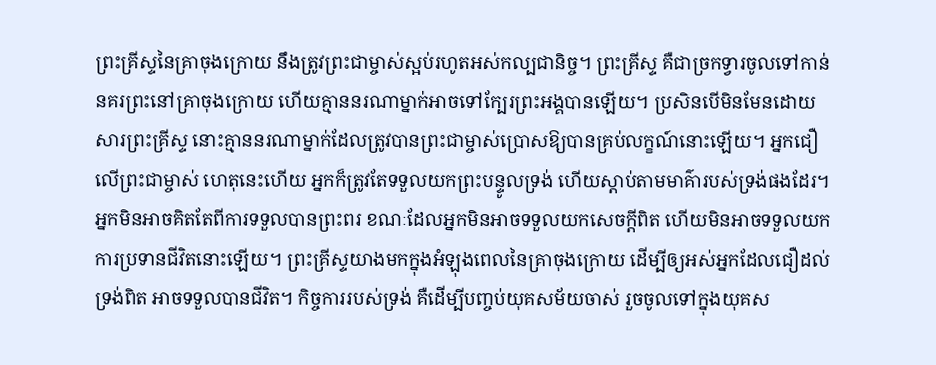ព្រះគ្រីស្ទនៃគ្រាចុងក្រោយ នឹងត្រូវព្រះជាម្ចាស់ស្អប់រហូតអស់កល្បជានិច្ច។ ព្រះគ្រីស្ទ គឺជាច្រកទ្វារចូលទៅកាន់នគរព្រះនៅគ្រាចុងក្រោយ ហើយគ្មាននរណាម្នាក់អាចទៅក្បែរព្រះអង្គបានឡើយ។ ប្រសិនបើមិនមែនដោយសារព្រះគ្រីស្ទ នោះគ្មាននរណាម្នាក់ដែលត្រូវបានព្រះជាម្ចាស់ប្រោសឱ្យបានគ្រប់លក្ខណ៍នោះឡើយ។ អ្នកជឿលើព្រះជាម្ចាស់ ហេតុនេះហើយ អ្នកក៏ត្រូវតែទទួលយកព្រះបន្ទូលទ្រង់ ហើយស្ដាប់តាមមាគ៌ារបស់ទ្រង់ផងដែរ។ អ្នកមិនអាចគិតតែពីការទទួលបានព្រះពរ ខណៈដែលអ្នកមិនអាចទទួលយកសេចក្ដីពិត ហើយមិនអាចទទួលយកការប្រទានជីវិតនោះឡើយ។ ព្រះគ្រីស្ទយាងមកក្នុងអំឡុងពេលនៃគ្រាចុងក្រោយ ដើម្បីឲ្យអស់អ្នកដែលជឿដល់ទ្រង់ពិត អាចទទួលបានជីវិត។ កិច្ចការរបស់ទ្រង់ គឺដើម្បីបញ្ចប់យុគសម័យចាស់ រួចចូលទៅក្នុងយុគស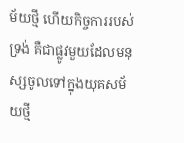ម័យថ្មី ហើយកិច្ចការរបស់ទ្រង់ គឺជាផ្លូវមួយដែលមនុស្សចូលទៅក្នុងយុគសម័យថ្មី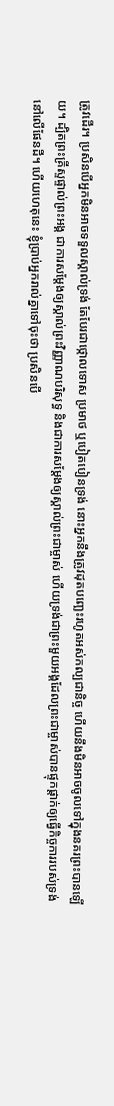ត្រូវដើរ។ ប្រសិនបើអ្នកមិនអាចទទួលស្គាល់ទ្រង់ តែបែរជាថ្កោលទោស ប្រមាថ ឬបៀតបៀនទ្រង់ នោះអ្នកនឹងត្រូវដុតបញ្ឆេះរហូតអស់កល្បជានិច្ច ហើយនឹងមិនអាចចូលទៅក្នុងនគរព្រះបានឡើយ។ ដ្បិតព្រះគ្រីស្ទផ្ទាល់ព្រះអង្គ ជាការសម្ដែងឲ្យស្គាល់ព្រះវិញ្ញាណបរិសុទ្ធ និងជាការសម្ដែងឲ្យស្គាល់ព្រះជាម្ចាស់ ហើយទ្រង់ជាព្រះមួយអង្គដែលព្រះជាម្ចាស់បានផ្ទុកផ្ដាក់ឲ្យធ្វើកិច្ចការរបស់ទ្រង់ នៅលើផែនដី។ ហើយហេតុនេះ ខ្ញុំប្រាប់អ្នករាល់គ្នាទៅចុះថា ប្រសិនបើ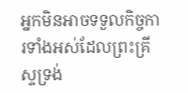អ្នកមិនអាចទទួលកិច្ចការទាំងអស់ដែលព្រះគ្រីស្ទទ្រង់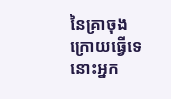នៃគ្រាចុងក្រោយធ្វើទេ នោះអ្នក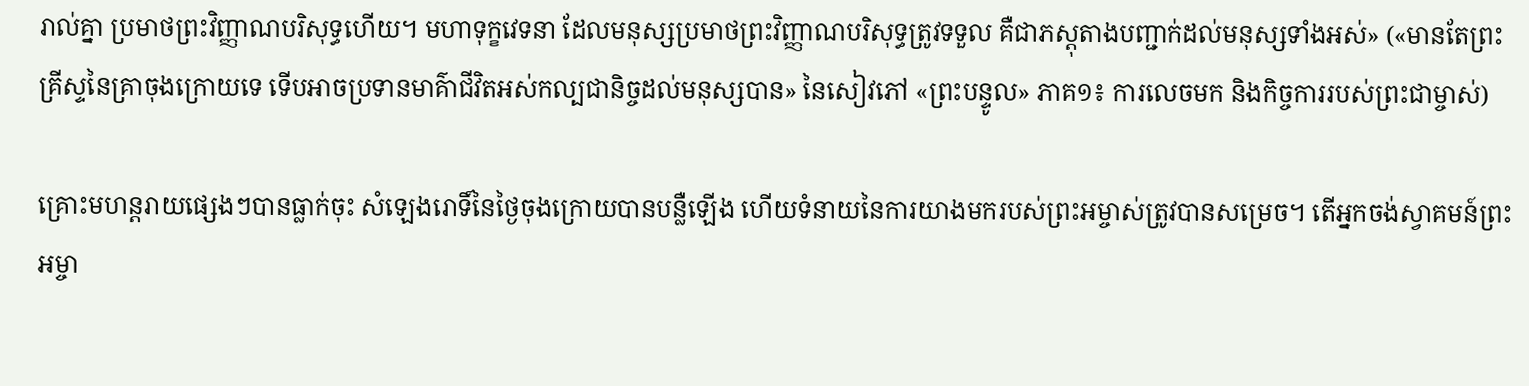រាល់គ្នា ប្រមាថព្រះវិញ្ញាណបរិសុទ្ធហើយ។ មហាទុក្ខវេទនា ដែលមនុស្សប្រមាថព្រះវិញ្ញាណបរិសុទ្ធត្រូវទទួល គឺជាភស្ដុតាងបញ្ជាក់ដល់មនុស្សទាំងអស់» («មានតែព្រះគ្រីស្ទនៃគ្រាចុងក្រោយទេ ទើបអាចប្រទានមាគ៌ាជីវិតអស់កល្បជានិច្ចដល់មនុស្សបាន» នៃសៀវភៅ «ព្រះបន្ទូល» ភាគ១៖ ការលេចមក និងកិច្ចការរបស់ព្រះជាម្ចាស់)

គ្រោះមហន្តរាយផ្សេងៗបានធ្លាក់ចុះ សំឡេងរោទិ៍នៃថ្ងៃចុងក្រោយបានបន្លឺឡើង ហើយទំនាយនៃការយាងមករបស់ព្រះអម្ចាស់ត្រូវបានសម្រេច។ តើអ្នកចង់ស្វាគមន៍ព្រះអម្ចា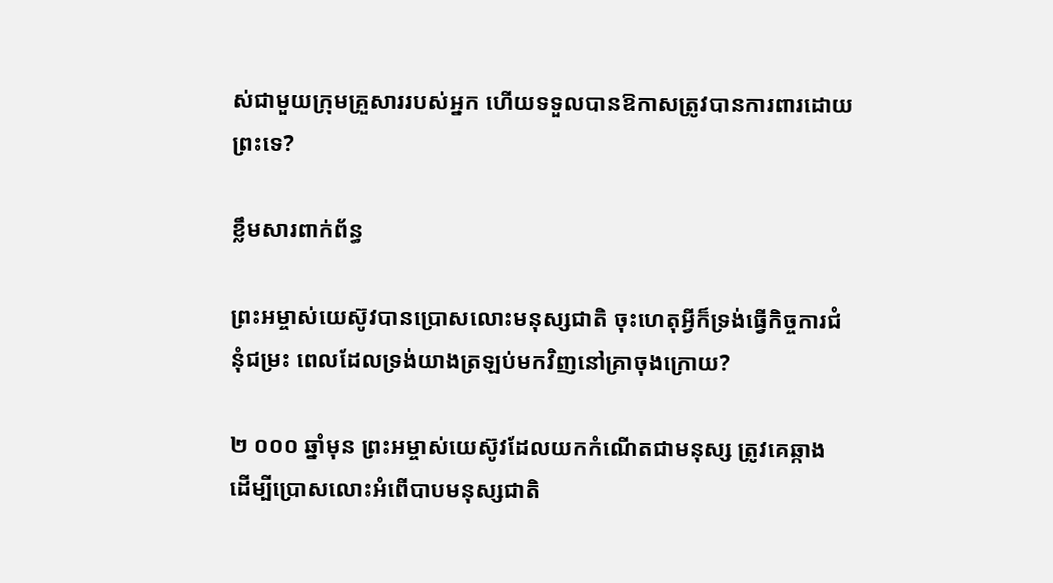ស់ជាមួយក្រុមគ្រួសាររបស់អ្នក ហើយទទួលបានឱកាសត្រូវបានការពារដោយព្រះទេ?

ខ្លឹមសារពាក់ព័ន្ធ

ព្រះអម្ចាស់យេស៊ូវបានប្រោសលោះមនុស្សជាតិ ចុះហេតុអ្វីក៏ទ្រង់ធ្វើកិច្ចការជំនុំជម្រះ ពេលដែលទ្រង់យាងត្រឡប់មកវិញនៅគ្រាចុងក្រោយ?

២ ០០០ ឆ្នាំមុន ព្រះអម្ចាស់យេស៊ូវដែលយកកំណើតជាមនុស្ស ត្រូវគេឆ្កាង ដើម្បីប្រោសលោះអំពើបាបមនុស្សជាតិ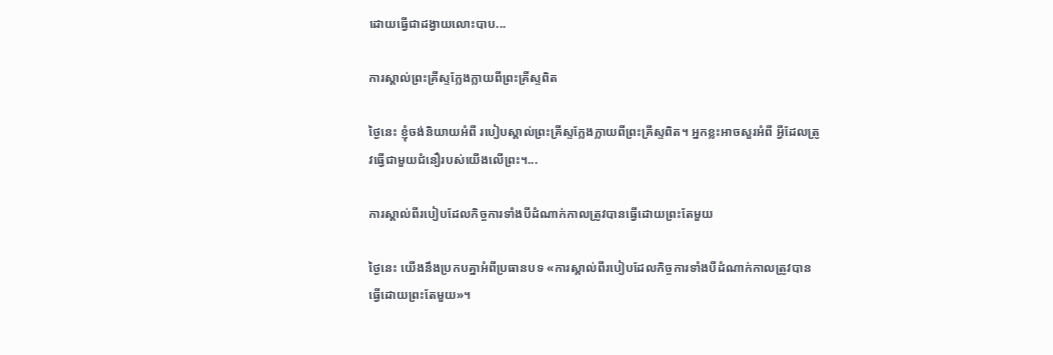ដោយធ្វើជាដង្វាយលោះបាប...

ការស្គាល់ព្រះគ្រីស្ទក្លែងក្លាយពីព្រះគ្រីស្ទពិត

ថ្ងៃនេះ ខ្ញុំចង់និយាយអំពី របៀបស្គាល់ព្រះគ្រីស្ទក្លែងក្លាយពីព្រះគ្រីស្ទពិត។ អ្នកខ្លះអាចសួរអំពី អ្វីដែលត្រូវធ្វើជាមួយជំនឿរបស់យើងលើព្រះ។...

ការស្គាល់ពីរបៀបដែលកិច្ចការទាំងបីដំណាក់កាលត្រូវបានធ្វើដោយព្រះតែមួយ

ថ្ងៃនេះ យើងនឹងប្រកបគ្នាអំពីប្រធានបទ «ការស្គាល់ពីរបៀបដែលកិច្ចការទាំងបីដំណាក់កាលត្រូវបានធ្វើដោយព្រះតែមួយ»។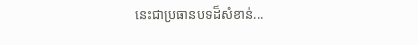នេះជាប្រធានបទដ៏សំខាន់...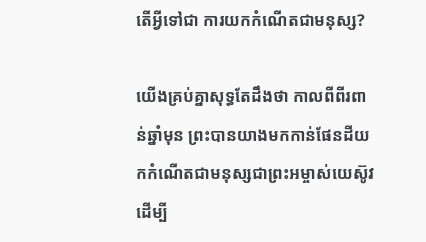តើអ្វីទៅជា ការយកកំណើតជាមនុស្ស?

យើងគ្រប់គ្នាសុទ្ធតែដឹងថា កាលពីពីរពាន់ឆ្នាំមុន ព្រះបានយាងមកកាន់ផែនដីយកកំណើតជាមនុស្សជាព្រះអម្ចាស់យេស៊ូវ ដើម្បី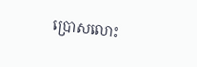ប្រោសលោះ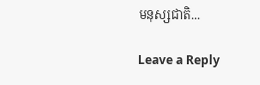មនុស្សជាតិ...

Leave a Reply